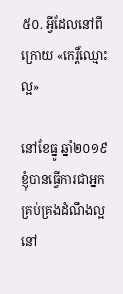៥០. អ្វីដែលនៅពីក្រោយ «កេរ្ដិ៍ឈ្មោះល្អ»

នៅខែធ្នូ ឆ្នាំ២០១៩ ខ្ញុំបានធ្វើការជាអ្នកគ្រប់គ្រងដំណឹងល្អ នៅ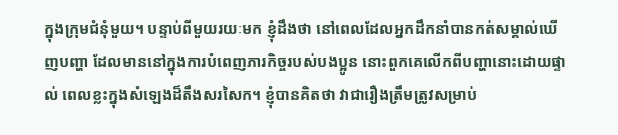ក្នុងក្រុមជំនុំមួយ។ បន្ទាប់ពីមួយរយៈមក ខ្ញុំដឹងថា នៅពេលដែលអ្នកដឹកនាំបានកត់សម្គាល់ឃើញបញ្ហា ដែលមាននៅក្នុងការបំពេញភារកិច្ចរបស់បងប្អូន នោះពួកគេលើកពីបញ្ហានោះដោយផ្ទាល់ ពេលខ្លះក្នុងសំឡេងដ៏តឹងសរសៃក។ ខ្ញុំបានគិតថា វាជារឿងត្រឹមត្រូវសម្រាប់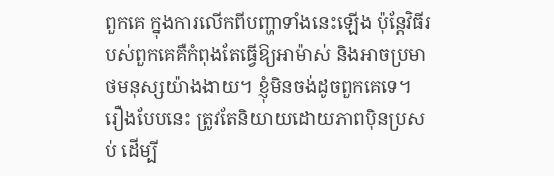ពួកគេ ក្នុងការលើកពីបញ្ហាទាំងនេះឡើង ប៉ុន្តែវិធីរបស់ពួកគេគឺកំពុងតែធ្វើឱ្យអាម៉ាស់ និងអាចប្រមាថមនុស្សយ៉ាងងាយ។ ខ្ញុំមិនចង់ដូចពួកគេទេ។ រឿងបែបនេះ ត្រូវតែនិយាយដោយភាពប៉ិនប្រសប់ ដើម្បី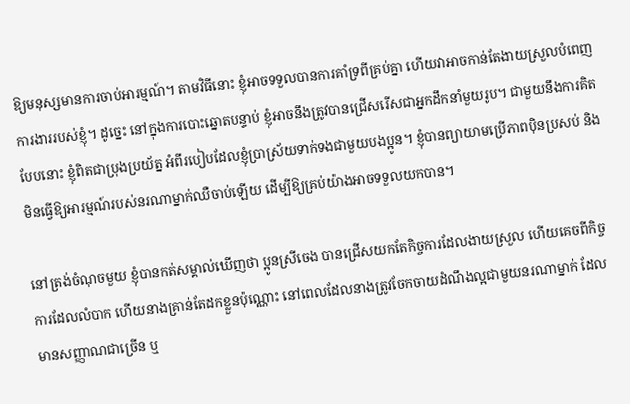ឱ្យមនុស្សមានការចាប់អារម្មណ៍។ តាមវិធីនោះ ខ្ញុំអាចទទួលបានការគាំទ្រពីគ្រប់គ្នា ហើយវាអាចកាន់តែងាយស្រួលបំពេញការងាររបស់ខ្ញុំ។ ដូច្នេះ នៅក្នុងការបោះឆ្នោតបន្ទាប់ ខ្ញុំអាចនឹងត្រូវបានជ្រើសរើសជាអ្នកដឹកនាំមួយរូប។ ជាមួយនឹងការគិតបែបនោះ ខ្ញុំពិតជាប្រុងប្រយ័ត្ន អំពីរបៀបដែលខ្ញុំប្រាស្រ័យទាក់ទងជាមួយបងប្អូន។ ខ្ញុំបានព្យាយាមប្រើភាពប៉ិនប្រសប់ និងមិនធ្វើឱ្យអារម្មណ៍របស់នរណាម្នាក់ឈឺចាប់ឡើយ ដើម្បីឱ្យគ្រប់យ៉ាងអាចទទួលយកបាន។

នៅត្រង់ចំណុចមួយ ខ្ញុំបានកត់សម្គាល់ឃើញថា ប្អូនស្រីចេង បានជ្រើសយកតែកិច្ចការដែលងាយស្រួល ហើយគេចពីកិច្ចការដែលលំបាក ហើយនាងគ្រាន់តែដកខ្លួនប៉ុណ្ណោះ នៅពេលដែលនាងត្រូវចែកចាយដំណឹងល្អជាមួយនរណាម្នាក់ ដែលមានសញ្ញាណជាច្រើន ឬ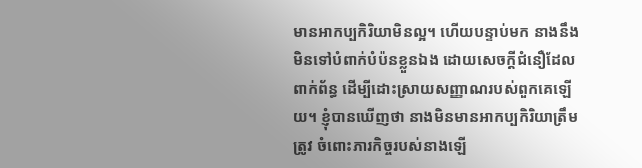មានអាកប្បកិរិយាមិនល្អ។ ហើយបន្ទាប់មក នាងនឹងមិនទៅបំពាក់បំប៉នខ្លួនឯង ដោយសេចក្ដីជំនឿដែលពាក់ព័ន្ធ ដើម្បីដោះស្រាយសញ្ញាណរបស់ពួកគេឡើយ។ ខ្ញុំបានឃើញថា នាងមិនមានអាកប្បកិរិយាត្រឹមត្រូវ ចំពោះភារកិច្ចរបស់នាងឡើ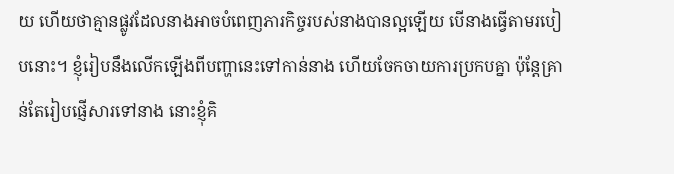យ ហើយថាគ្មានផ្លូវដែលនាងអាចបំពេញភារកិច្ចរបស់នាងបានល្អឡើយ បើនាងធ្វើតាមរបៀបនោះ។ ខ្ញុំរៀបនឹងលើកឡើងពីបញ្ហានេះទៅកាន់នាង ហើយចែកចាយការប្រកបគ្នា ប៉ុន្តែគ្រាន់តែរៀបផ្ញើសារទៅនាង នោះខ្ញុំគិ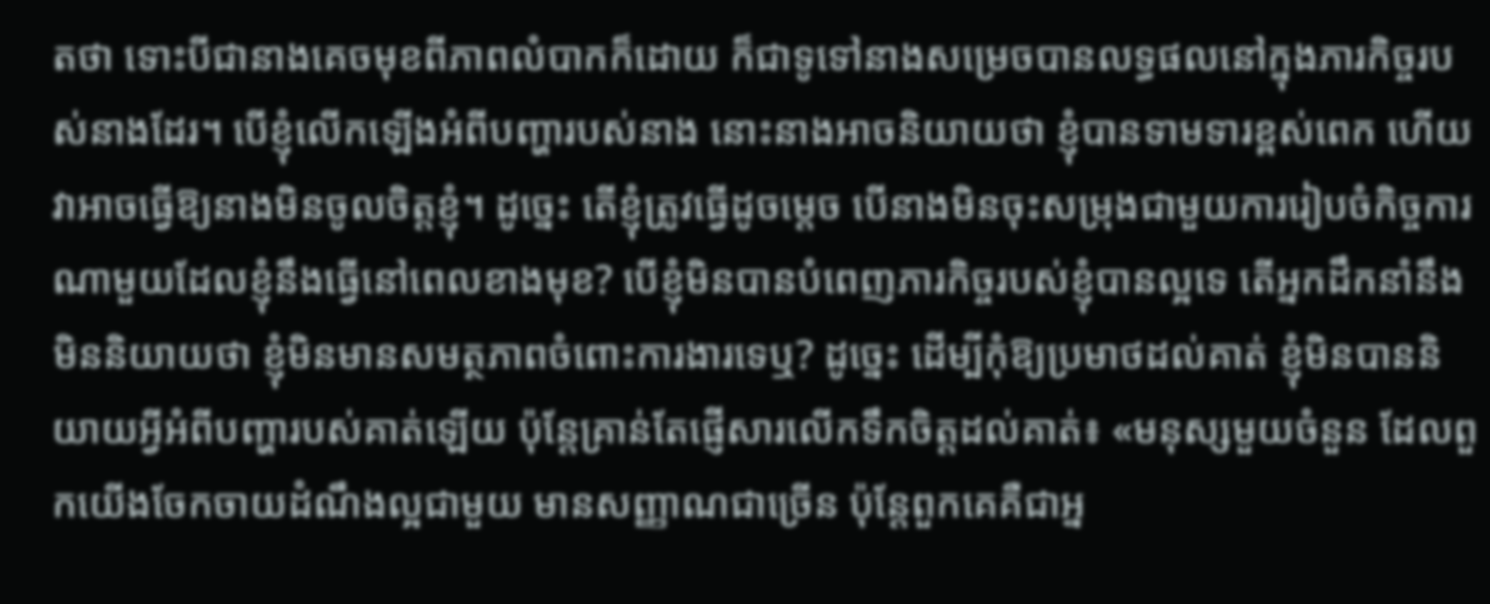តថា ទោះបីជានាងគេចមុខពីភាពលំបាកក៏ដោយ ក៏ជាទូទៅនាងសម្រេចបានលទ្ធផលនៅក្នុងភារកិច្ចរបស់នាងដែរ។ បើខ្ញុំលើកឡើងអំពីបញ្ហារបស់នាង នោះនាងអាចនិយាយថា ខ្ញុំបានទាមទារខ្ពស់ពេក ហើយវាអាចធ្វើឱ្យនាងមិនចូលចិត្តខ្ញុំ។ ដូច្នេះ តើខ្ញុំត្រូវធ្វើដូចម្ដេច បើនាងមិនចុះសម្រុងជាមួយការរៀបចំកិច្ចការណាមួយដែលខ្ញុំនឹងធ្វើនៅពេលខាងមុខ? បើខ្ញុំមិនបានបំពេញភារកិច្ចរបស់ខ្ញុំបានល្អទេ តើអ្នកដឹកនាំនឹងមិននិយាយថា ខ្ញុំមិនមានសមត្ថភាពចំពោះការងារទេឬ? ដូច្នេះ ដើម្បីកុំឱ្យប្រមាថដល់គាត់ ខ្ញុំមិនបាននិយាយអ្វីអំពីបញ្ហារបស់គាត់ឡើយ ប៉ុន្តែគ្រាន់តែផ្ញើសារលើកទឹកចិត្តដល់គាត់៖ «មនុស្សមួយចំនួន ដែលពួកយើងចែកចាយដំណឹងល្អជាមួយ មានសញ្ញាណជាច្រើន ប៉ុន្តែពួកគេគឺជាអ្ន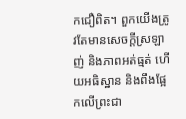កជឿពិត។ ពួកយើងត្រូវតែមានសេចក្ដីស្រឡាញ់ និងភាពអត់ធ្មត់ ហើយអធិស្ឋាន និងពឹងផ្អែកលើព្រះជា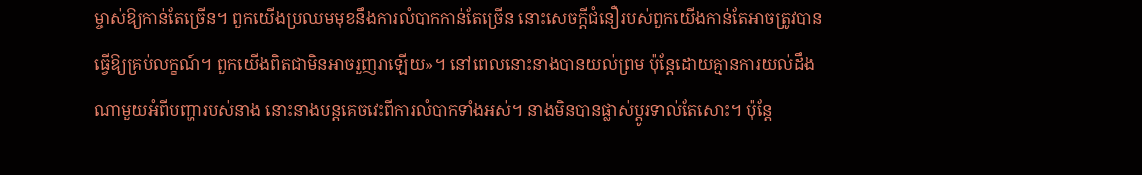ម្ចាស់ឱ្យកាន់តែច្រើន។ ពួកយើងប្រឈមមុខនឹងការលំបាកកាន់តែច្រើន នោះសេចក្ដីជំនឿរបស់ពួកយើងកាន់តែអាចត្រូវបានធ្វើឱ្យគ្រប់លក្ខណ៍។ ពួកយើងពិតជាមិនអាចរួញរាឡើយ»។ នៅពេលនោះនាងបានយល់ព្រម ប៉ុន្តែដោយគ្មានការយល់ដឹងណាមួយអំពីបញ្ហារបស់នាង នោះនាងបន្តគេចវេះពីការលំបាកទាំងអស់។ នាងមិនបានផ្លាស់ប្ដូរទាល់តែសោះ។ ប៉ុន្តែ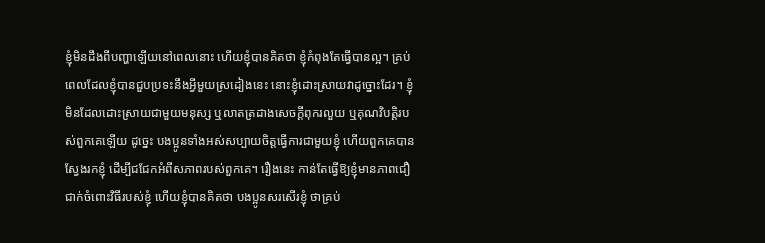ខ្ញុំមិនដឹងពីបញ្ហាឡើយនៅពេលនោះ ហើយខ្ញុំបានគិតថា ខ្ញុំកំពុងតែធ្វើបានល្អ។ គ្រប់ពេលដែលខ្ញុំបានជួបប្រទះនឹងអ្វីមួយស្រដៀងនេះ នោះខ្ញុំដោះស្រាយវាដូច្នោះដែរ។ ខ្ញុំមិនដែលដោះស្រាយជាមួយមនុស្ស ឬលាតត្រដាងសេចក្ដីពុករលួយ ឬគុណវិបត្តិរបស់ពួកគេឡើយ ដូច្នេះ បងប្អូនទាំងអស់សប្បាយចិត្តធ្វើការជាមួយខ្ញុំ ហើយពួកគេបានស្វែងរកខ្ញុំ ដើម្បីជជែកអំពីសភាពរបស់ពួកគេ។ រឿងនេះ កាន់តែធ្វើឱ្យខ្ញុំមានភាពជឿជាក់ចំពោះវិធីរបស់ខ្ញុំ ហើយខ្ញុំបានគិតថា បងប្អូនសរសើរខ្ញុំ ថាគ្រប់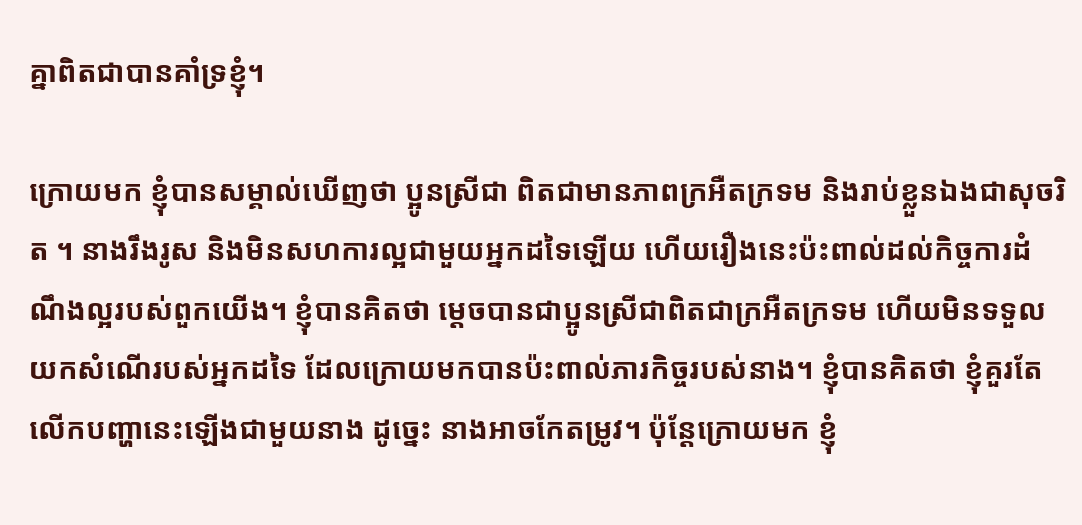គ្នាពិតជាបានគាំទ្រខ្ញុំ។

ក្រោយមក ខ្ញុំបានសម្គាល់ឃើញថា ប្អូនស្រីជា ពិតជាមានភាពក្រអឺតក្រទម និងរាប់ខ្លួនឯងជាសុចរិត ។ នាងរឹងរូស និងមិនសហការល្អជាមួយអ្នកដទៃឡើយ ហើយរឿងនេះប៉ះពាល់ដល់កិច្ចការដំណឹងល្អរបស់ពួកយើង។ ខ្ញុំបានគិតថា ម្ដេចបានជាប្អូនស្រីជាពិតជាក្រអឺតក្រទម ហើយមិនទទួលយកសំណើរបស់អ្នកដទៃ ដែលក្រោយមកបានប៉ះពាល់ភារកិច្ចរបស់នាង។ ខ្ញុំបានគិតថា ខ្ញុំគួរតែលើកបញ្ហានេះឡើងជាមួយនាង ដូច្នេះ នាងអាចកែតម្រូវ។ ប៉ុន្តែក្រោយមក ខ្ញុំ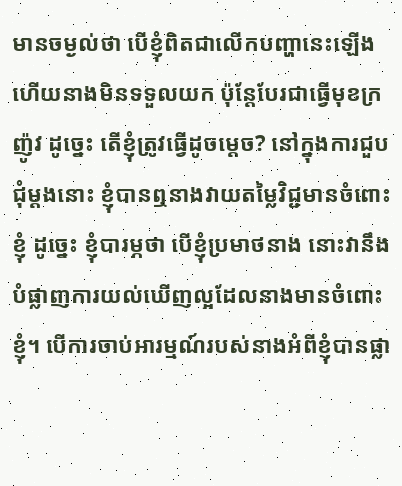មានចម្ងល់ថា បើខ្ញុំពិតជាលើកបញ្ហានេះឡើង ហើយនាងមិនទទួលយក ប៉ុន្តែបែរជាធ្វើមុខក្រញ៉ូវ ដូច្នេះ តើខ្ញុំត្រូវធ្វើដូចម្ដេច? នៅក្នុងការជួបជុំម្ដងនោះ ខ្ញុំបានឮនាងវាយតម្លៃវិជ្ជមានចំពោះខ្ញុំ ដូច្នេះ ខ្ញុំបារម្ភថា បើខ្ញុំប្រមាថនាង នោះវានឹងបំផ្លាញការយល់ឃើញល្អដែលនាងមានចំពោះខ្ញុំ។ បើការចាប់អារម្មណ៍របស់នាងអំពីខ្ញុំបានផ្លា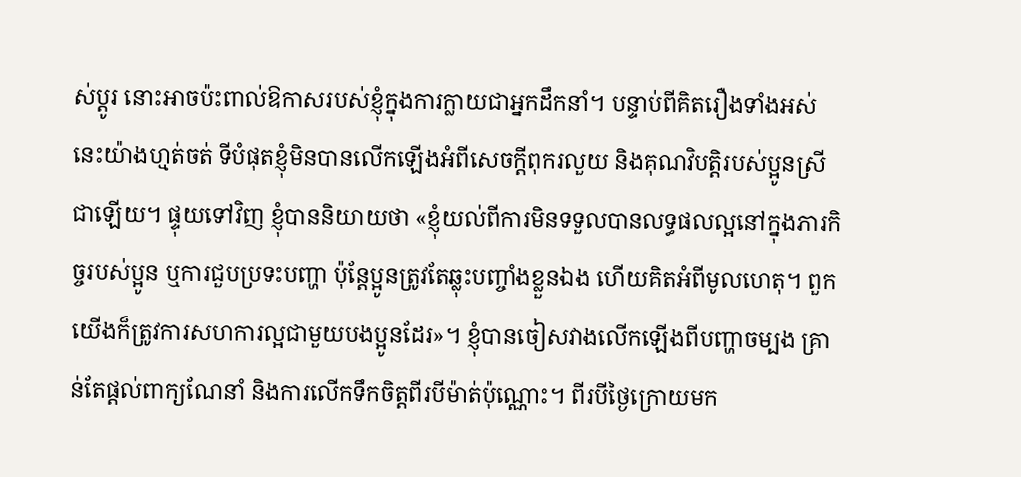ស់ប្ដូរ នោះអាចប៉ះពាល់ឱកាសរបស់ខ្ញុំក្នុងការក្លាយជាអ្នកដឹកនាំ។ បន្ទាប់ពីគិតរឿងទាំងអស់នេះយ៉ាងហ្មត់ចត់ ទីបំផុតខ្ញុំមិនបានលើកឡើងអំពីសេចក្ដីពុករលួយ និងគុណវិបត្តិរបស់ប្អូនស្រីជាឡើយ។ ផ្ទុយទៅវិញ ខ្ញុំបាននិយាយថា «ខ្ញុំយល់ពីការមិនទទួលបានលទ្ធផលល្អនៅក្នុងភារកិច្ចរបស់ប្អូន ឬការជួបប្រទះបញ្ហា ប៉ុន្តែប្អូនត្រូវតែឆ្លុះបញ្ចាំងខ្លួនឯង ហើយគិតអំពីមូលហេតុ។ ពួកយើងក៏ត្រូវការសហការល្អជាមួយបងប្អូនដែរ»។ ខ្ញុំបានចៀសវាងលើកឡើងពីបញ្ហាចម្បង គ្រាន់តែផ្ដល់ពាក្យណែនាំ និងការលើកទឹកចិត្តពីរបីម៉ាត់ប៉ុណ្ណោះ។ ពីរបីថ្ងៃក្រោយមក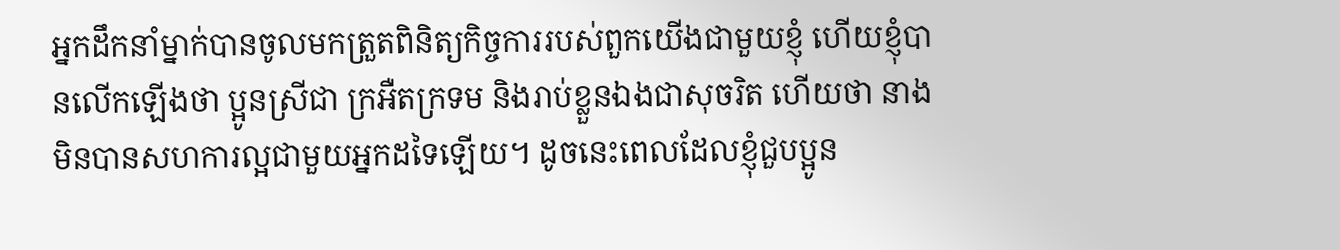អ្នកដឹកនាំម្នាក់បានចូលមកត្រួតពិនិត្យកិច្ចការរបស់ពួកយើងជាមួយខ្ញុំ ហើយខ្ញុំបានលើកឡើងថា ប្អូនស្រីជា ក្រអឺតក្រទម និងរាប់ខ្លួនឯងជាសុចរិត ហើយថា នាងមិនបានសហការល្អជាមួយអ្នកដទៃឡើយ។ ដូចនេះពេលដែលខ្ញុំជួបប្អូន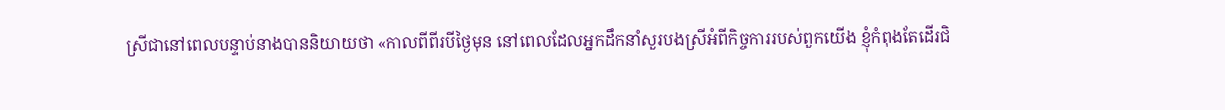ស្រីជានៅពេលបន្ទាប់នាងបាននិយាយថា «កាលពីពីរបីថ្ងៃមុន នៅពេលដែលអ្នកដឹកនាំសួរបងស្រីអំពីកិច្ចការរបស់ពួកយើង ខ្ញុំកំពុងតែដើរជិ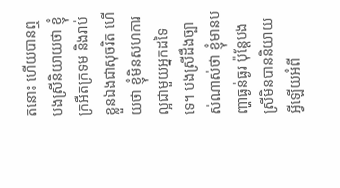តនោះ ហើយបានឮបងស្រីនិយាយថា ខ្ញុំក្រអឺតក្រទម និងរាប់ខ្លួនឯងជាសុចរិត ហើយថា ខ្ញុំមិនសហការល្អជាមួយអ្នកដទៃទេ។ បងស្រីដឹងច្បាស់ណាស់ថា ខ្ញុំមានបញ្ហាធ្ងន់ធ្ងរ ប៉ុន្តែបងស្រីមិនបាននិយាយអ្វីឡើយអំពី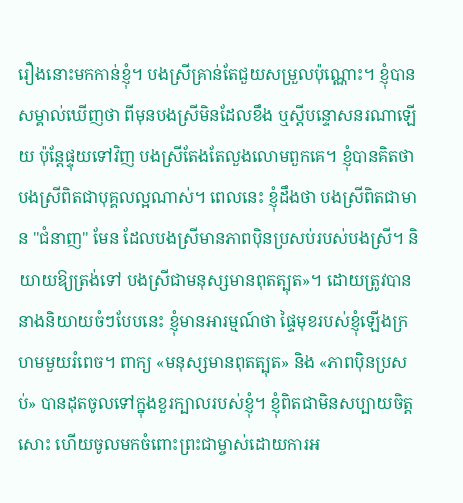រឿងនោះមកកាន់ខ្ញុំ។ បងស្រីគ្រាន់តែជួយសម្រួលប៉ុណ្ណោះ។ ខ្ញុំបានសម្គាល់ឃើញថា ពីមុនបងស្រីមិនដែលខឹង ឬស្ដីបន្ទោសនរណាឡើយ ប៉ុន្តែផ្ទុយទៅវិញ បងស្រីតែងតែលួងលោមពួកគេ។ ខ្ញុំបានគិតថា បងស្រីពិតជាបុគ្គលល្អណាស់។ ពេលនេះ ខ្ញុំដឹងថា បងស្រីពិតជាមាន "ជំនាញ" មែន ដែលបងស្រីមានភាពប៉ិនប្រសប់របស់បងស្រី។ និយាយឱ្យត្រង់ទៅ បងស្រីជាមនុស្សមានពុតត្បុត»។ ដោយត្រូវបាននាងនិយាយចំៗបែបនេះ ខ្ញុំមានអារម្មណ៍ថា ផ្ទៃមុខរបស់ខ្ញុំឡើងក្រហមមួយរំពេច។ ពាក្យ «មនុស្សមានពុតត្បុត» និង «ភាពប៉ិនប្រសប់» បានដុតចូលទៅក្នុងខួរក្បាលរបស់ខ្ញុំ។ ខ្ញុំពិតជាមិនសប្បាយចិត្តសោះ ហើយចូលមកចំពោះព្រះជាម្ចាស់ដោយការអ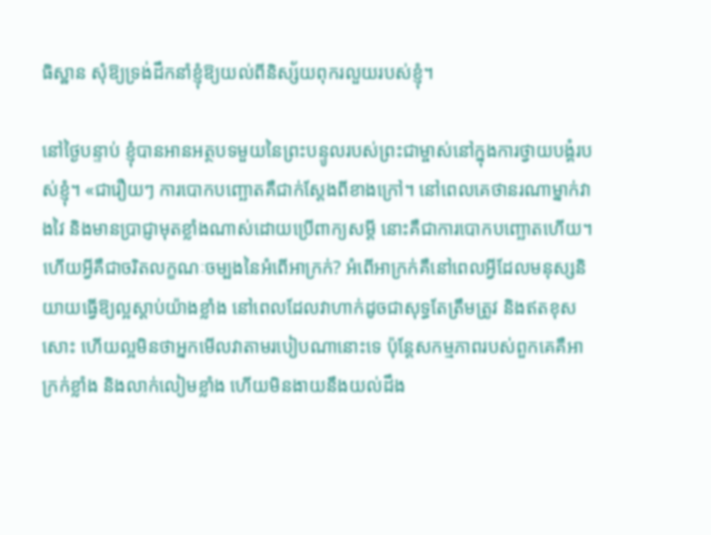ធិស្ឋាន សុំឱ្យទ្រង់ដឹកនាំខ្ញុំឱ្យយល់ពីនិស្ស័យពុករលួយរបស់ខ្ញុំ។

នៅថ្ងៃបន្ទាប់ ខ្ញុំបានអានអត្ថបទមួយនៃព្រះបន្ទូលរបស់ព្រះជាម្ចាស់នៅក្នុងការថ្វាយបង្គំរបស់ខ្ញុំ។ «ជារឿយៗ ការបោកបញ្ឆោតគឺជាក់ស្ដែងពីខាងក្រៅ។ នៅពេលគេថានរណាម្នាក់វាងវៃ និងមានប្រាជ្ញាមុតខ្លាំងណាស់ដោយប្រើពាក្យសម្ដី នោះគឺជាការបោកបញ្ឆោតហើយ។ ហើយអ្វីគឺជាចរិតលក្ខណៈចម្បងនៃអំពើអាក្រក់? អំពើអាក្រក់គឺនៅពេលអ្វីដែលមនុស្សនិយាយធ្វើឱ្យល្អស្ដាប់យ៉ាងខ្លាំង នៅពេលដែលវាហាក់ដូចជាសុទ្ធតែត្រឹមត្រូវ និងឥតខុសសោះ ហើយល្អមិនថាអ្នកមើលវាតាមរបៀបណានោះទេ ប៉ុន្តែសកម្មភាពរបស់ពួកគេគឺអាក្រក់ខ្លាំង និងលាក់លៀមខ្លាំង ហើយមិនងាយនឹងយល់ដឹង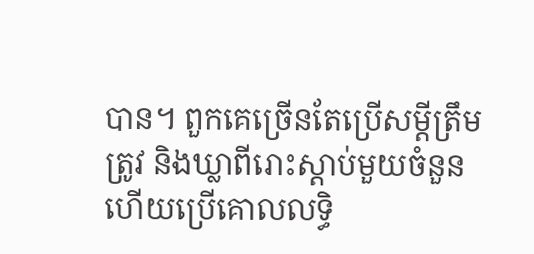បាន។ ពួកគេច្រើនតែប្រើសម្ដីត្រឹមត្រូវ និងឃ្លាពីរោះស្ដាប់មួយចំនួន ហើយប្រើគោលលទ្ធិ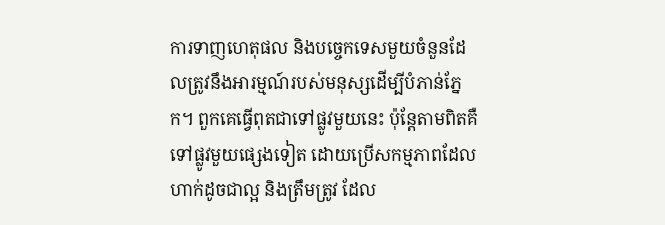ការទាញហេតុផល និងបច្ចេកទេសមួយចំនួនដែលត្រូវនឹងអារម្មណ៍របស់មនុស្សដើម្បីបំភាន់ភ្នែក។ ពួកគេធ្វើពុតជាទៅផ្លូវមួយនេះ ប៉ុន្តែតាមពិតគឺទៅផ្លូវមួយផ្សេងទៀត ដោយប្រើសកម្មភាពដែលហាក់ដូចជាល្អ និងត្រឹមត្រូវ ដែល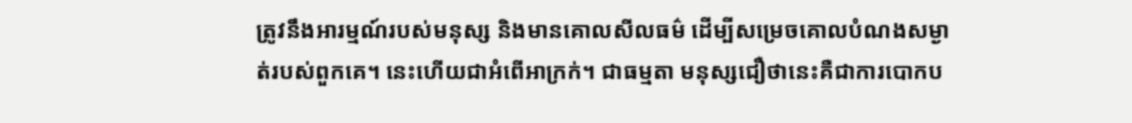ត្រូវនឹងអារម្មណ៍របស់មនុស្ស និងមានគោលសីលធម៌ ដើម្បីសម្រេចគោលបំណងសម្ងាត់របស់ពួកគេ។ នេះហើយជាអំពើអាក្រក់។ ជាធម្មតា មនុស្សជឿថានេះគឺជាការបោកប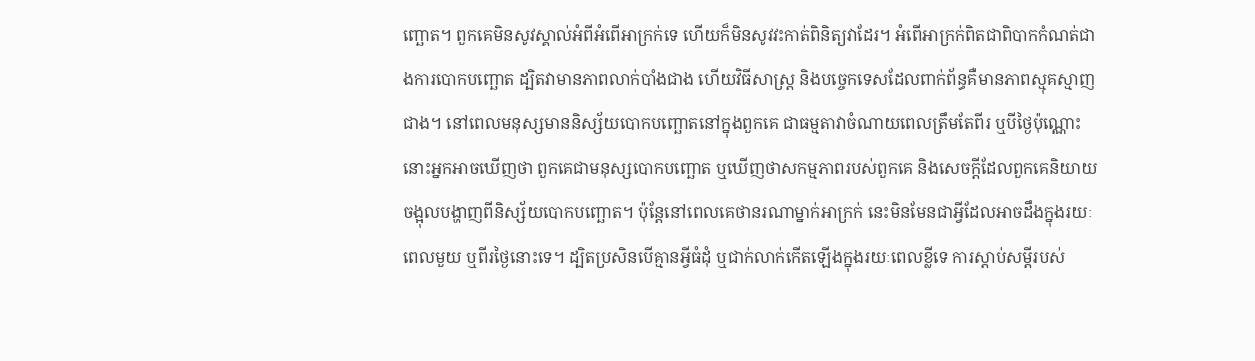ញ្ឆោត។ ពួកគេមិនសូវស្គាល់អំពីអំពើអាក្រក់ទេ ហើយក៏មិនសូវវះកាត់ពិនិត្យវាដែរ។ អំពើអាក្រក់ពិតជាពិបាកកំណត់ជាងការបោកបញ្ឆោត ដ្បិតវាមានភាពលាក់បាំងជាង ហើយវិធីសាស្ត្រ និងបច្ចេកទេសដែលពាក់ព័ន្ធគឺមានភាពស្មុគស្មាញជាង។ នៅពេលមនុស្សមាននិស្ស័យបោកបញ្ឆោតនៅក្នុងពួកគេ ជាធម្មតាវាចំណាយពេលត្រឹមតែពីរ ឬបីថ្ងៃប៉ុណ្ណោះ នោះអ្នកអាចឃើញថា ពួកគេជាមនុស្សបោកបញ្ឆោត ឬឃើញថាសកម្មភាពរបស់ពួកគេ និងសេចក្ដីដែលពួកគេនិយាយ ចង្អុលបង្ហាញពីនិស្ស័យបោកបញ្ឆោត។ ប៉ុន្តែនៅពេលគេថានរណាម្នាក់អាក្រក់ នេះមិនមែនជាអ្វីដែលអាចដឹងក្នុងរយៈពេលមួយ ឬពីរថ្ងៃនោះទេ។ ដ្បិតប្រសិនបើគ្មានអ្វីធំដុំ ឬជាក់លាក់កើតឡើងក្នុងរយៈពេលខ្លីទេ ការស្ដាប់សម្ដីរបស់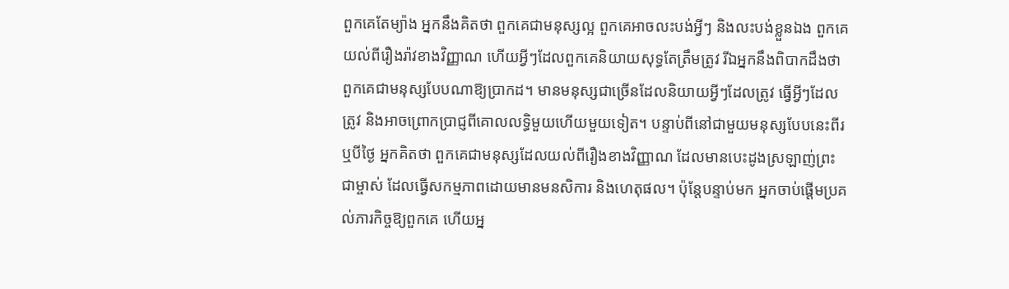ពួកគេតែម្យ៉ាង អ្នកនឹងគិតថា ពួកគេជាមនុស្សល្អ ពួកគេអាចលះបង់អ្វីៗ និងលះបង់ខ្លួនឯង ពួកគេយល់ពីរឿងរ៉ាវខាងវិញ្ញាណ ហើយអ្វីៗដែលពួកគេនិយាយសុទ្ធតែត្រឹមត្រូវ រីឯអ្នកនឹងពិបាកដឹងថា ពួកគេជាមនុស្សបែបណាឱ្យប្រាកដ។ មានមនុស្សជាច្រើនដែលនិយាយអ្វីៗដែលត្រូវ ធ្វើអ្វីៗដែលត្រូវ និងអាចព្រោកប្រាជ្ញពីគោលលទ្ធិមួយហើយមួយទៀត។ បន្ទាប់ពីនៅជាមួយមនុស្សបែបនេះពីរ ឬបីថ្ងៃ អ្នកគិតថា ពួកគេជាមនុស្សដែលយល់ពីរឿងខាងវិញ្ញាណ ដែលមានបេះដូងស្រឡាញ់ព្រះជាម្ចាស់ ដែលធ្វើសកម្មភាពដោយមានមនសិការ និងហេតុផល។ ប៉ុន្តែបន្ទាប់មក អ្នកចាប់ផ្ដើមប្រគល់ភារកិច្ចឱ្យពួកគេ ហើយអ្ន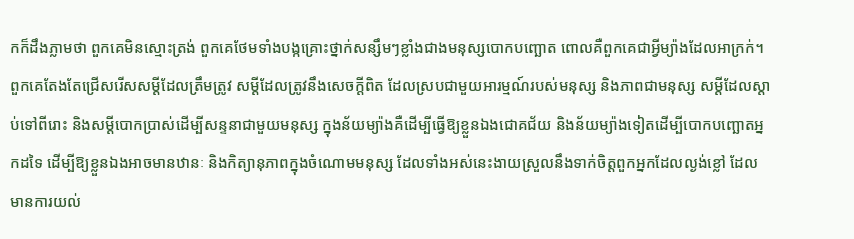កក៏ដឹងភ្លាមថា ពួកគេមិនស្មោះត្រង់ ពួកគេថែមទាំងបង្កគ្រោះថ្នាក់សន្សឹមៗខ្លាំងជាងមនុស្សបោកបញ្ឆោត ពោលគឺពួកគេជាអ្វីម្យ៉ាងដែលអាក្រក់។ ពួកគេតែងតែជ្រើសរើសសម្ដីដែលត្រឹមត្រូវ សម្ដីដែលត្រូវនឹងសេចក្ដីពិត ដែលស្របជាមួយអារម្មណ៍របស់មនុស្ស និងភាពជាមនុស្ស សម្ដីដែលស្ដាប់ទៅពីរោះ និងសម្ដីបោកប្រាស់ដើម្បីសន្ទនាជាមួយមនុស្ស ក្នុងន័យម្យ៉ាងគឺដើម្បីធ្វើឱ្យខ្លួនឯងជោគជ័យ និងន័យម្យ៉ាងទៀតដើម្បីបោកបញ្ឆោតអ្នកដទៃ ដើម្បីឱ្យខ្លួនឯងអាចមានឋានៈ និងកិត្យានុភាពក្នុងចំណោមមនុស្ស ដែលទាំងអស់នេះងាយស្រួលនឹងទាក់ចិត្តពួកអ្នកដែលល្ងង់ខ្លៅ ដែលមានការយល់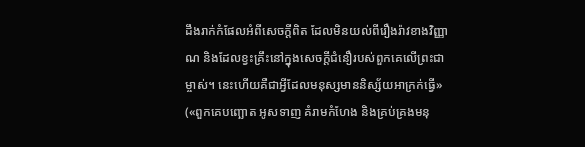ដឹងរាក់កំផែលអំពីសេចក្ដីពិត ដែលមិនយល់ពីរឿងរ៉ាវខាងវិញ្ញាណ និងដែលខ្វះគ្រឹះនៅក្នុងសេចក្ដីជំនឿរបស់ពួកគេលើព្រះជាម្ចាស់។ នេះហើយគឺជាអ្វីដែលមនុស្សមាននិស្ស័យអាក្រក់ធ្វើ» («ពួកគេបញ្ឆោត អូសទាញ គំរាមកំហែង និងគ្រប់គ្រងមនុ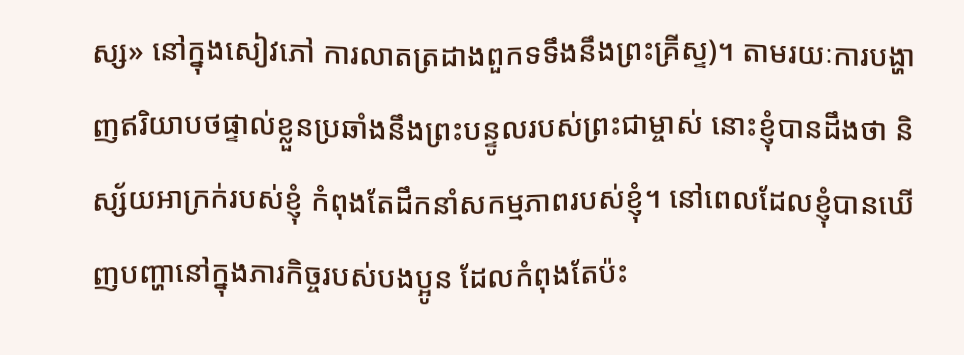ស្ស» នៅក្នុងសៀវភៅ ការលាតត្រដាងពួកទទឹងនឹងព្រះគ្រីស្ទ)។ តាមរយៈការបង្ហាញឥរិយាបថផ្ទាល់ខ្លួនប្រឆាំងនឹងព្រះបន្ទូលរបស់ព្រះជាម្ចាស់ នោះខ្ញុំបានដឹងថា និស្ស័យអាក្រក់របស់ខ្ញុំ កំពុងតែដឹកនាំសកម្មភាពរបស់ខ្ញុំ។ នៅពេលដែលខ្ញុំបានឃើញបញ្ហានៅក្នុងភារកិច្ចរបស់បងប្អូន ដែលកំពុងតែប៉ះ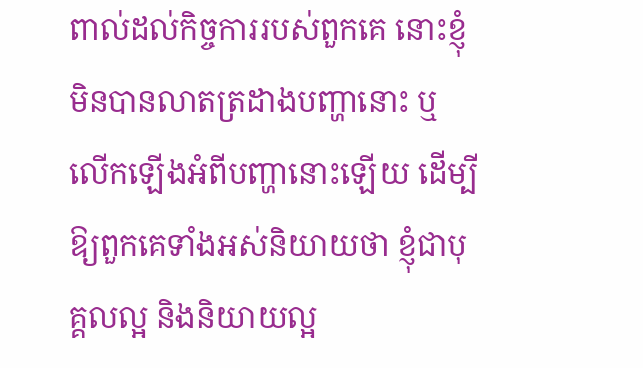ពាល់ដល់កិច្ចការរបស់ពួកគេ នោះខ្ញុំមិនបានលាតត្រដាងបញ្ហានោះ ឬលើកឡើងអំពីបញ្ហានោះឡើយ ដើម្បីឱ្យពួកគេទាំងអស់និយាយថា ខ្ញុំជាបុគ្គលល្អ និងនិយាយល្អ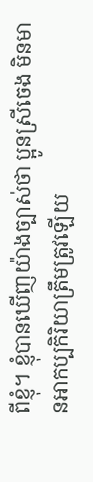ពីខ្ញុំ។ ខ្ញុំបានឃើញយ៉ាងច្បាស់ថា ប្អូនស្រីចេង មិនមានអាកប្បកិរិយាត្រឹមត្រូវឡើយ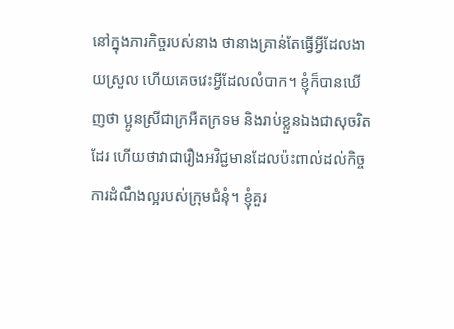នៅក្នុងភារកិច្ចរបស់នាង ថានាងគ្រាន់តែធ្វើអ្វីដែលងាយស្រួល ហើយគេចវេះអ្វីដែលលំបាក។ ខ្ញុំក៏បានឃើញថា ប្អូនស្រីជាក្រអឺតក្រទម និងរាប់ខ្លួនឯងជាសុចរិតដែរ ហើយថាវាជារឿងអវិជ្ជមានដែលប៉ះពាល់ដល់កិច្ចការដំណឹងល្អរបស់ក្រុមជំនុំ។ ខ្ញុំគួរ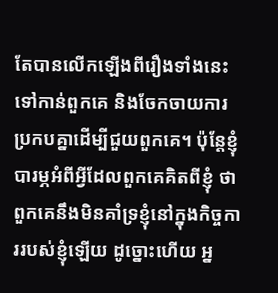តែបានលើកឡើងពីរឿងទាំងនេះទៅកាន់ពួកគេ និងចែកចាយការប្រកបគ្នាដើម្បីជួយពួកគេ។ ប៉ុន្តែខ្ញុំបារម្ភអំពីអ្វីដែលពួកគេគិតពីខ្ញុំ ថាពួកគេនឹងមិនគាំទ្រខ្ញុំនៅក្នុងកិច្ចការរបស់ខ្ញុំឡើយ ដូច្នោះហើយ អ្ន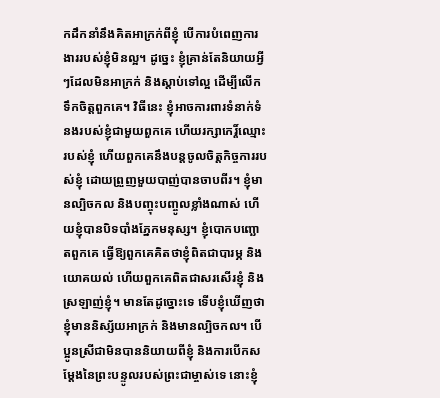កដឹកនាំនឹងគិតអាក្រក់ពីខ្ញុំ បើការបំពេញការងាររបស់ខ្ញុំមិនល្អ។ ដូច្នេះ ខ្ញុំគ្រាន់តែនិយាយអ្វីៗដែលមិនអាក្រក់ និងស្ដាប់ទៅល្អ ដើម្បីលើកទឹកចិត្តពួកគេ។ វិធីនេះ ខ្ញុំអាចការពារទំនាក់ទំនងរបស់ខ្ញុំជាមួយពួកគេ ហើយរក្សាកេរ្ដិ៍ឈ្មោះរបស់ខ្ញុំ ហើយពួកគេនឹងបន្តចូលចិត្តកិច្ចការរបស់ខ្ញុំ ដោយព្រួញមួយបាញ់បានចាបពីរ។ ខ្ញុំមានល្បិចកល និងបញ្ចុះបញ្ចូលខ្លាំងណាស់ ហើយខ្ញុំបានបិទបាំងភ្នែកមនុស្ស។ ខ្ញុំបោកបញ្ឆោតពួកគេ ធ្វើឱ្យពួកគេគិតថាខ្ញុំពិតជាបារម្ភ និងយោគយល់ ហើយពួកគេពិតជាសរសើរខ្ញុំ និងស្រឡាញ់ខ្ញុំ។ មានតែដូច្នោះទេ ទើបខ្ញុំឃើញថា ខ្ញុំមាននិស្ស័យអាក្រក់ និងមានល្បិចកល។ បើប្អូនស្រីជាមិនបាននិយាយពីខ្ញុំ និងការបើកសម្ដែងនៃព្រះបន្ទូលរបស់ព្រះជាម្ចាស់ទេ នោះខ្ញុំ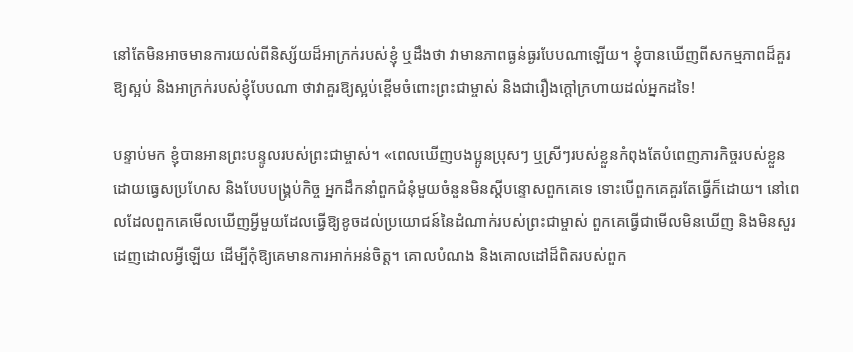នៅតែមិនអាចមានការយល់ពីនិស្ស័យដ៏អាក្រក់របស់ខ្ញុំ ឬដឹងថា វាមានភាពធ្ងន់ធ្ងរបែបណាឡើយ។ ខ្ញុំបានឃើញពីសកម្មភាពដ៏គួរឱ្យស្អប់ និងអាក្រក់របស់ខ្ញុំបែបណា ថាវាគួរឱ្យស្អប់ខ្ពើមចំពោះព្រះជាម្ចាស់ និងជារឿងក្ដៅក្រហាយដល់អ្នកដទៃ!

បន្ទាប់មក ខ្ញុំបានអានព្រះបន្ទូលរបស់ព្រះជាម្ចាស់។ «ពេលឃើញបងប្អូនប្រុសៗ ឬស្រីៗរបស់ខ្លួនកំពុងតែបំពេញភារកិច្ចរបស់ខ្លួន ដោយធ្វេសប្រហែស និងបែបបង្គ្រប់កិច្ច អ្នកដឹកនាំពួកជំនុំមួយចំនួនមិនស្ដីបន្ទោសពួកគេទេ ទោះបើពួកគេគួរតែធ្វើក៏ដោយ។ នៅពេលដែលពួកគេមើលឃើញអ្វីមួយដែលធ្វើឱ្យខូចដល់ប្រយោជន៍នៃដំណាក់របស់ព្រះជាម្ចាស់ ពួកគេធ្វើជាមើលមិនឃើញ និងមិនសួរដេញដោលអ្វីឡើយ ដើម្បីកុំឱ្យគេមានការអាក់អន់ចិត្ត។ គោលបំណង និងគោលដៅដ៏ពិតរបស់ពួក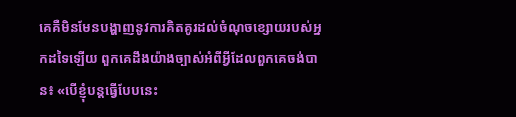គេគឺមិនមែនបង្ហាញនូវការគិតគូរដល់ចំណុចខ្សោយរបស់អ្នកដទៃឡើយ ពួកគេដឹងយ៉ាងច្បាស់អំពីអ្វីដែលពួកគេចង់បាន៖ «បើខ្ញុំបន្តធ្វើបែបនេះ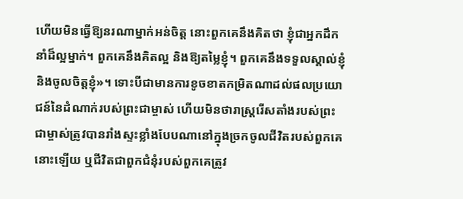ហើយមិនធ្វើឱ្យនរណាម្នាក់អន់ចិត្ត នោះពួកគេនឹងគិតថា ខ្ញុំជាអ្នកដឹកនាំដ៏ល្អម្នាក់។ ពួកគេនឹងគិតល្អ និងឱ្យតម្លៃខ្ញុំ។ ពួកគេនឹងទទួលស្គាល់ខ្ញុំ និងចូលចិត្តខ្ញុំ»។ ទោះបីជាមានការខូចខាតកម្រិតណាដល់ផលប្រយោជន៍នៃដំណាក់របស់ព្រះជាម្ចាស់ ហើយមិនថារាស្ត្ររើសតាំងរបស់ព្រះជាម្ចាស់ត្រូវបានរាំងស្ទះខ្លាំងបែបណានៅក្នុងច្រកចូលជីវិតរបស់ពួកគេនោះឡើយ ឬជីវិតជាពួកជំនុំរបស់ពួកគេត្រូវ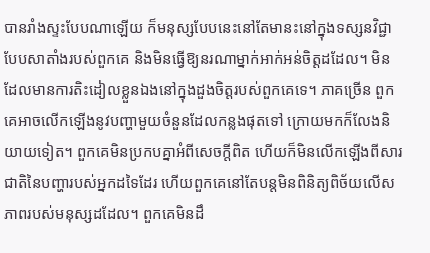បានរាំងស្ទះបែបណាឡើយ ក៏មនុស្សបែបនេះនៅតែមានះនៅក្នុងទស្សនវិជ្ជាបែបសាតាំងរបស់ពួកគេ និងមិនធ្វើឱ្យនរណាម្នាក់អាក់អន់ចិត្តដដែល។ មិនដែលមានការតិះដៀលខ្លួនឯងនៅក្នុងដួងចិត្តរបស់ពួកគេទេ។ ភាគច្រើន ពួកគេអាចលើកឡើងនូវបញ្ហាមួយចំនួនដែលកន្លងផុតទៅ ក្រោយមកក៏លែងនិយាយទៀត។ ពួកគេមិនប្រកបគ្នាអំពីសេចក្តីពិត ហើយក៏មិនលើកឡើងពីសារជាតិនៃបញ្ហារបស់អ្នកដទៃដែរ ហើយពួកគេនៅតែបន្តមិនពិនិត្យពិច័យលើសភាពរបស់មនុស្សដដែល។ ពួកគេមិនដឹ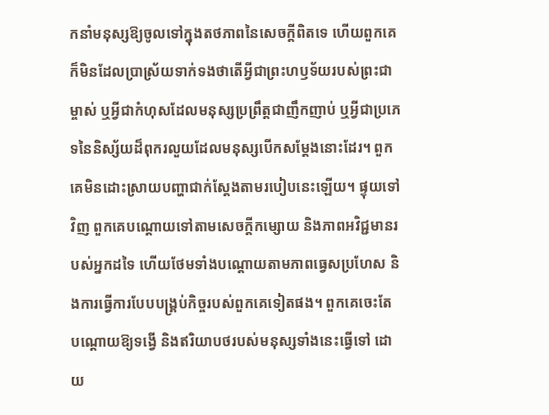កនាំមនុស្សឱ្យចូលទៅក្នុងតថភាពនៃសេចក្តីពិតទេ ហើយពួកគេក៏មិនដែលប្រាស្រ័យទាក់ទងថាតើអ្វីជាព្រះហឫទ័យរបស់ព្រះជាម្ចាស់ ឬអ្វីជាកំហុសដែលមនុស្សប្រព្រឹត្តជាញឹកញាប់ ឬអ្វីជាប្រភេទនៃនិស្ស័យដ៏ពុករលួយដែលមនុស្សបើកសម្ដែងនោះដែរ។ ពួកគេមិនដោះស្រាយបញ្ហាជាក់ស្ដែងតាមរបៀបនេះឡើយ។ ផ្ទុយទៅវិញ ពួកគេបណ្ដោយទៅតាមសេចក្តីកម្សោយ និងភាពអវិជ្ជមានរបស់អ្នកដទៃ ហើយថែមទាំងបណ្ដោយតាមភាពធ្វេសប្រហែស និងការធ្វើការបែបបង្រ្គប់កិច្ចរបស់ពួកគេទៀតផង។ ពួកគេចេះតែបណ្ដោយឱ្យទង្វើ និងឥរិយាបថរបស់មនុស្សទាំងនេះធ្វើទៅ ដោយ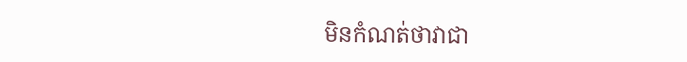មិនកំណត់ថាវាជា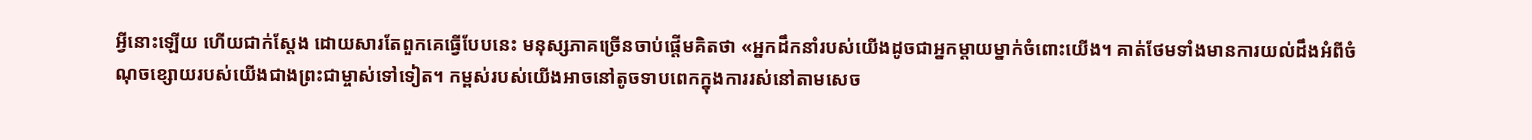អ្វីនោះឡើយ ហើយជាក់ស្ដែង ដោយសារតែពួកគេធ្វើបែបនេះ មនុស្សភាគច្រើនចាប់ផ្ដើមគិតថា «អ្នកដឹកនាំរបស់យើងដូចជាអ្នកម្ដាយម្នាក់ចំពោះយើង។ គាត់ថែមទាំងមានការយល់ដឹងអំពីចំណុចខ្សោយរបស់យើងជាងព្រះជាម្ចាស់ទៅទៀត។ កម្ពស់របស់យើងអាចនៅតូចទាបពេកក្នុងការរស់នៅតាមសេច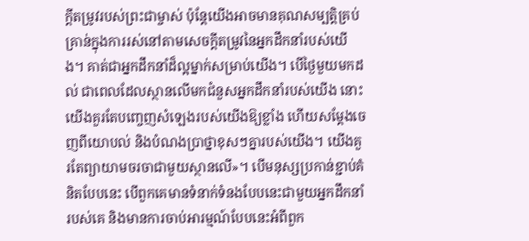ក្តីតម្រូវរបស់ព្រះជាម្ចាស់ ប៉ុន្តែយើងអាចមានគុណសម្បត្តិគ្រប់គ្រាន់ក្នុងការរស់នៅតាមសេចក្តីតម្រូវនៃអ្នកដឹកនាំរបស់យើង។ គាត់ជាអ្នកដឹកនាំដ៏ល្អម្នាក់សម្រាប់យើង។ បើថ្ងៃមួយមកដល់ ជាពេលដែលស្ថានលើមកជំនួសអ្នកដឹកនាំរបស់យើង នោះយើងគួរតែបញ្ចេញសំឡេងរបស់យើងឱ្យខ្លាំង ហើយសម្ដែងចេញពីយោបល់ និងបំណងប្រាថ្នាខុសៗគ្នារបស់យើង។ យើងគួរតែព្យាយាមចរចាជាមួយស្ថានលើ»។ បើមនុស្សប្រកាន់ខ្ជាប់គំនិតបែបនេះ បើពួកគេមានទំនាក់ទំនងបែបនេះជាមួយអ្នកដឹកនាំរបស់គេ និងមានការចាប់អារម្មណ៍បែបនេះអំពីពួក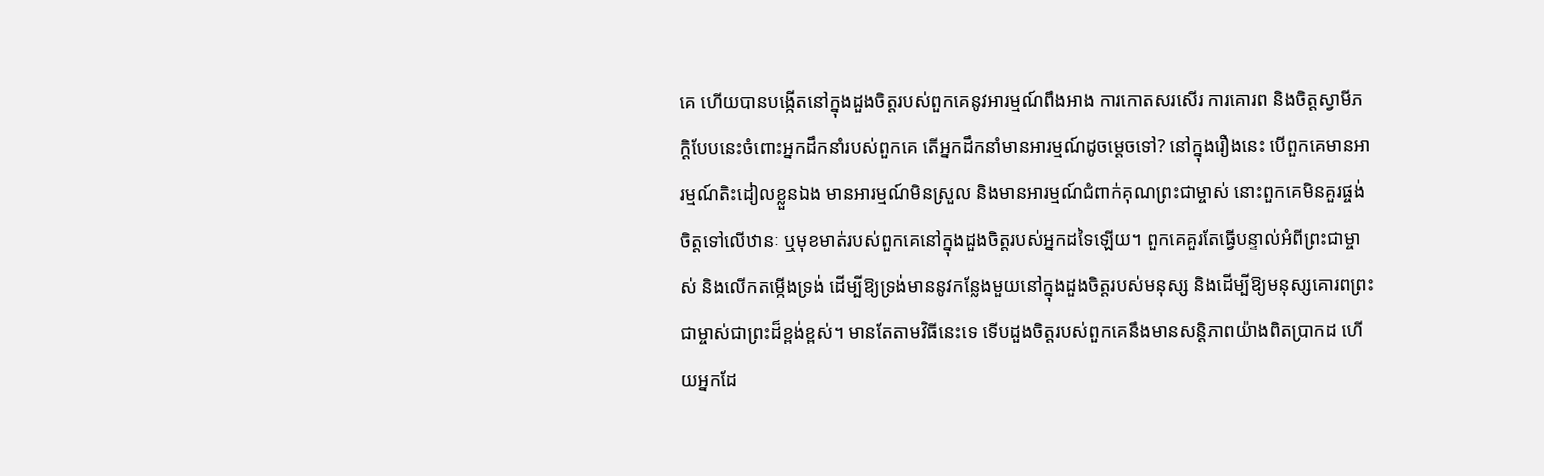គេ ហើយបានបង្កើតនៅក្នុងដួងចិត្តរបស់ពួកគេនូវអារម្មណ៍ពឹងអាង ការកោតសរសើរ ការគោរព និងចិត្តស្វាមីភក្ដិបែបនេះចំពោះអ្នកដឹកនាំរបស់ពួកគេ តើអ្នកដឹកនាំមានអារម្មណ៍ដូចម្ដេចទៅ? នៅក្នុងរឿងនេះ បើពួកគេមានអារម្មណ៍តិះដៀលខ្លួនឯង មានអារម្មណ៍មិនស្រួល និងមានអារម្មណ៍ជំពាក់គុណព្រះជាម្ចាស់ នោះពួកគេមិនគួរផ្ចង់ចិត្តទៅលើឋានៈ ឬមុខមាត់របស់ពួកគេនៅក្នុងដួងចិត្តរបស់អ្នកដទៃឡើយ។ ពួកគេគួរតែធ្វើបន្ទាល់អំពីព្រះជាម្ចាស់ និងលើកតម្កើងទ្រង់ ដើម្បីឱ្យទ្រង់មាននូវកន្លែងមួយនៅក្នុងដួងចិត្តរបស់មនុស្ស និងដើម្បីឱ្យមនុស្សគោរពព្រះជាម្ចាស់ជាព្រះដ៏ខ្ពង់ខ្ពស់។ មានតែតាមវិធីនេះទេ ទើបដួងចិត្តរបស់ពួកគេនឹងមានសន្ដិភាពយ៉ាងពិតប្រាកដ ហើយអ្នកដែ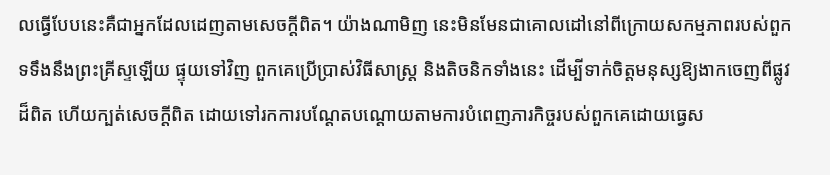លធ្វើបែបនេះគឺជាអ្នកដែលដេញតាមសេចក្តីពិត។ យ៉ាងណាមិញ នេះមិនមែនជាគោលដៅនៅពីក្រោយសកម្មភាពរបស់ពួកទទឹងនឹងព្រះគ្រីស្ទឡើយ ផ្ទុយទៅវិញ ពួកគេប្រើប្រាស់វិធីសាស្ត្រ និងតិចនិកទាំងនេះ ដើម្បីទាក់ចិត្តមនុស្សឱ្យងាកចេញពីផ្លូវដ៏ពិត ហើយក្បត់សេចក្តីពិត ដោយទៅរកការបណ្ដែតបណ្ដោយតាមការបំពេញភារកិច្ចរបស់ពួកគេដោយធ្វេស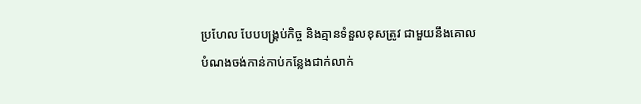ប្រហែល បែបបង្គ្រប់កិច្ច និងគ្មានទំនួលខុសត្រូវ ជាមួយនឹងគោលបំណងចង់កាន់កាប់កន្លែងជាក់លាក់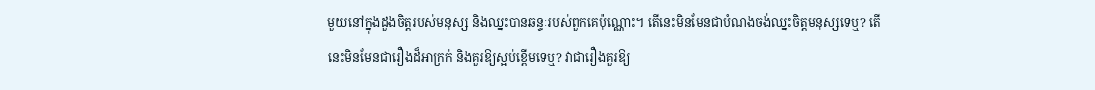មួយនៅក្នុងដួងចិត្តរបស់មនុស្ស និងឈ្នះបានឆន្ទៈរបស់ពួកគេប៉ុណ្ណោះ។ តើនេះមិនមែនជាបំណងចង់ឈ្នះចិត្តមនុស្សទេឬ? តើនេះមិនមែនជារឿងដ៏អាក្រក់ និងគួរឱ្យស្អប់ខ្ពើមទេឬ? វាជារឿងគួរឱ្យ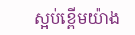ស្អប់ខ្ពើមយ៉ាង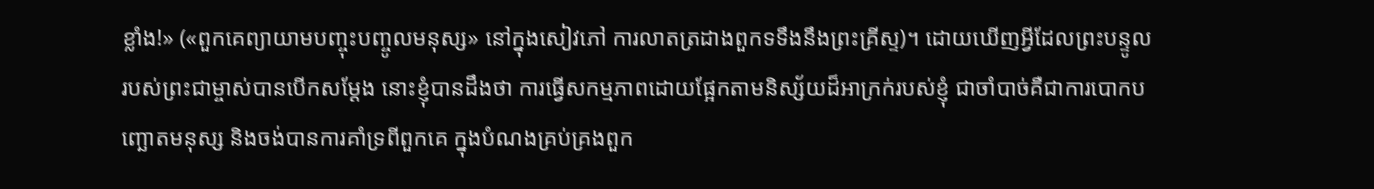ខ្លាំង!» («ពួកគេព្យាយាមបញ្ចុះបញ្ចូលមនុស្ស» នៅក្នុងសៀវភៅ ការលាតត្រដាងពួកទទឹងនឹងព្រះគ្រីស្ទ)។ ដោយឃើញអ្វីដែលព្រះបន្ទូលរបស់ព្រះជាម្ចាស់បានបើកសម្ដែង នោះខ្ញុំបានដឹងថា ការធ្វើសកម្មភាពដោយផ្អែកតាមនិស្ស័យដ៏អាក្រក់របស់ខ្ញុំ ជាចាំបាច់គឺជាការបោកបញ្ឆោតមនុស្ស និងចង់បានការគាំទ្រពីពួកគេ ក្នុងបំណងគ្រប់គ្រងពួក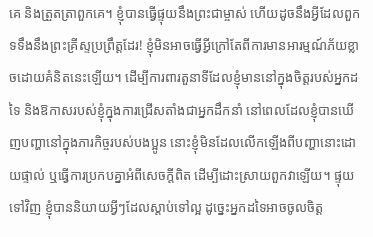គេ និងត្រួតត្រាពួកគេ។ ខ្ញុំបានធ្វើផ្ទុយនឹងព្រះជាម្ចាស់ ហើយដូចនឹងអ្វីដែលពួកទទឹងនឹងព្រះគ្រីស្ទប្រព្រឹត្តដែរ! ខ្ញុំមិនអាចធ្វើអ្វីក្រៅតែពីការមានអារម្មណ៍ភ័យខ្លាចដោយគំនិតនេះឡើយ។ ដើម្បីការពារតួនាទីដែលខ្ញុំមាននៅក្នុងចិត្តរបស់អ្នកដទៃ និងឱកាសរបស់ខ្ញុំក្នុងការជ្រើសតាំងជាអ្នកដឹកនាំ នៅពេលដែលខ្ញុំបានឃើញបញ្ហានៅក្នុងភារកិច្ចរបស់បងប្អូន នោះខ្ញុំមិនដែលលើកឡើងពីបញ្ហានោះដោយផ្ទាល់ ឬធ្វើការប្រកបគ្នាអំពីសេចក្ដីពិត ដើម្បីដោះស្រាយពួកវាឡើយ។ ផ្ទុយទៅវិញ ខ្ញុំបាននិយាយអ្វីៗដែលស្ដាប់ទៅល្អ ដូច្នេះអ្នកដទៃអាចចូលចិត្ត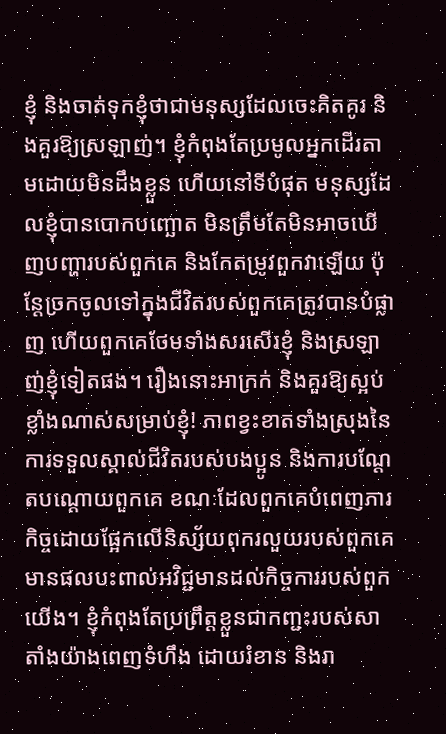ខ្ញុំ និងចាត់ទុកខ្ញុំថាជាមនុស្សដែលចេះគិតគូរ និងគួរឱ្យស្រឡាញ់។ ខ្ញុំកំពុងតែប្រមូលអ្នកដើរតាមដោយមិនដឹងខ្លួន ហើយនៅទីបំផុត មនុស្សដែលខ្ញុំបានបោកបញ្ឆោត មិនត្រឹមតែមិនអាចឃើញបញ្ហារបស់ពួកគេ និងកែតម្រូវពួកវាឡើយ ប៉ុន្តែច្រកចូលទៅក្នុងជីវិតរបស់ពួកគេត្រូវបានបំផ្លាញ ហើយពួកគេថែមទាំងសរសើរខ្ញុំ និងស្រឡាញ់ខ្ញុំទៀតផង។ រឿងនោះអាក្រក់ និងគួរឱ្យស្អប់ខ្លាំងណាស់សម្រាប់ខ្ញុំ! ភាពខ្វះខាតទាំងស្រុងនៃការទទួលស្គាល់ជីវិតរបស់បងប្អូន និងការបណ្ដែតបណ្ដោយពួកគេ ខណៈដែលពួកគេបំពេញភារកិច្ចដោយផ្អែកលើនិស្ស័យពុករលួយរបស់ពួកគេ មានផលបះពាល់អវិជ្ជមានដល់កិច្ចការរបស់ពួកយើង។ ខ្ញុំកំពុងតែប្រព្រឹត្តខ្លួនជាកញ្ជះរបស់សាតាំងយ៉ាងពេញទំហឹង ដោយរំខាន និងរា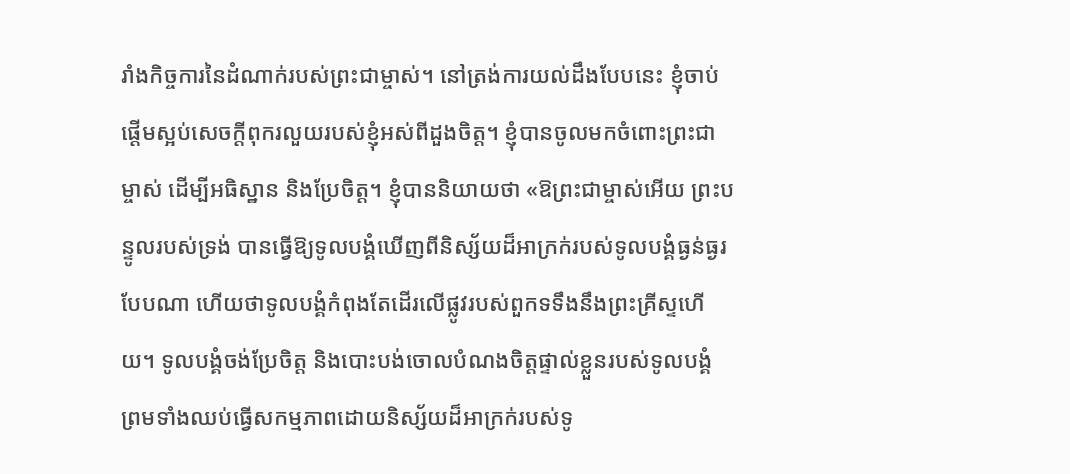រាំងកិច្ចការនៃដំណាក់របស់ព្រះជាម្ចាស់។ នៅត្រង់ការយល់ដឹងបែបនេះ ខ្ញុំចាប់ផ្ដើមស្អប់សេចក្ដីពុករលួយរបស់ខ្ញុំអស់ពីដួងចិត្ត។ ខ្ញុំបានចូលមកចំពោះព្រះជាម្ចាស់ ដើម្បីអធិស្ឋាន និងប្រែចិត្ត។ ខ្ញុំបាននិយាយថា «ឱព្រះជាម្ចាស់អើយ ព្រះបន្ទូលរបស់ទ្រង់ បានធ្វើឱ្យទូលបង្គំឃើញពីនិស្ស័យដ៏អាក្រក់របស់ទូលបង្គំធ្ងន់ធ្ងរបែបណា ហើយថាទូលបង្គំកំពុងតែដើរលើផ្លូវរបស់ពួកទទឹងនឹងព្រះគ្រីស្ទហើយ។ ទូលបង្គំចង់ប្រែចិត្ត និងបោះបង់ចោលបំណងចិត្តផ្ទាល់ខ្លួនរបស់ទូលបង្គំ ព្រមទាំងឈប់ធ្វើសកម្មភាពដោយនិស្ស័យដ៏អាក្រក់របស់ទូ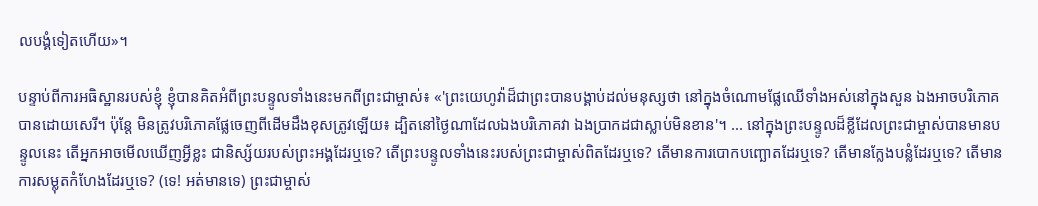លបង្គំទៀតហើយ»។

បន្ទាប់ពីការអធិស្ឋានរបស់ខ្ញុំ ខ្ញុំបានគិតអំពីព្រះបន្ទូលទាំងនេះមកពីព្រះជាម្ចាស់៖ «'ព្រះ‌យេហូវ៉ាដ៏ជាព្រះបានបង្គាប់ដល់មនុស្សថា នៅក្នុងចំណោមផ្លែឈើទាំងអស់នៅក្នុងសួន ឯងអាចបរិ‌ភោគបានដោយសេរី។ ប៉ុន្តែ មិនត្រូវបរិ‌ភោគផ្លែចេញពីដើមដឹងខុសត្រូវឡើយ៖ ដ្បិតនៅថ្ងៃណាដែលឯងបរិ‌ភោគវា ឯងប្រាកដជាស្លាប់មិនខាន'។ ... នៅក្នុងព្រះបន្ទូលដ៏ខ្លីដែលព្រះជាម្ចាស់បានមានបន្ទូលនេះ តើអ្នកអាចមើលឃើញអ្វីខ្លះ ជានិស្ស័យរបស់ព្រះអង្គដែរឬទេ? តើព្រះបន្ទូលទាំងនេះរបស់ព្រះជាម្ចាស់ពិតដែរឬទេ? តើមានការបោកបញ្ឆោតដែរឬទេ? តើមានក្លែងបន្លំដែរឬទេ? តើមានការសម្លុតកំហែងដែរឬទេ? (ទេ! អត់មានទេ) ព្រះជាម្ចាស់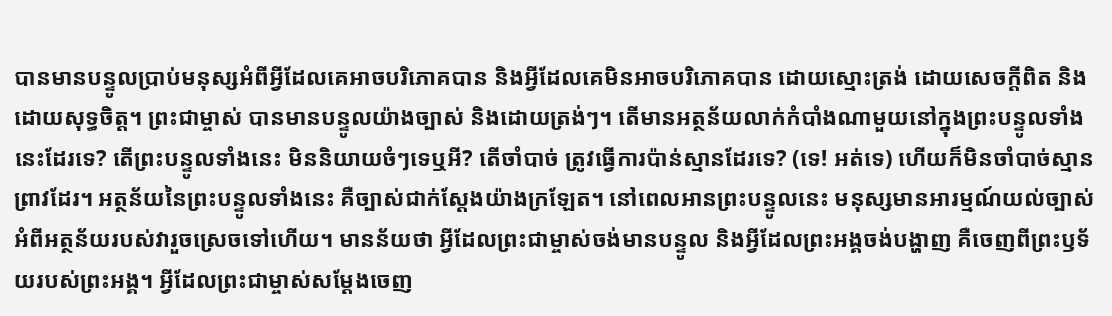បានមានបន្ទូលប្រាប់មនុស្សអំពីអ្វីដែលគេអាចបរិភោគបាន និងអ្វីដែលគេមិនអាចបរិភោគបាន ដោយស្មោះត្រង់ ដោយសេចក្ដីពិត និងដោយសុទ្ធចិត្ត។ ព្រះជាម្ចាស់ បានមានបន្ទូលយ៉ាងច្បាស់ និងដោយត្រង់ៗ។ តើមានអត្ថន័យលាក់កំបាំងណាមួយនៅក្នុងព្រះបន្ទូលទាំងនេះដែរទេ? តើព្រះបន្ទូលទាំងនេះ មិននិយាយចំៗទេឬអី? តើចាំបាច់ ត្រូវធ្វើការប៉ាន់ស្មានដែរទេ? (ទេ! អត់ទេ) ហើយក៏មិនចាំបាច់ស្មានព្រាវដែរ។ អត្ថន័យនៃព្រះបន្ទូលទាំងនេះ គឺច្បាស់ជាក់ស្តែងយ៉ាងក្រឡែត។ នៅពេលអានព្រះបន្ទូលនេះ មនុស្សមានអារម្មណ៍យល់ច្បាស់អំពីអត្ថន័យរបស់វារួចស្រេចទៅហើយ។ មានន័យថា អ្វីដែលព្រះជាម្ចាស់ចង់មានបន្ទូល និងអ្វីដែលព្រះអង្គចង់បង្ហាញ គឺចេញពីព្រះឫទ័យរបស់ព្រះអង្គ។ អ្វីដែលព្រះជាម្ចាស់សម្ដែងចេញ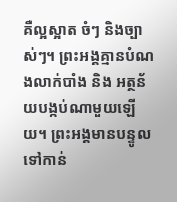គឺល្អស្អាត ចំៗ និងច្បាស់ៗ។ ព្រះអង្គគ្មានបំណងលាក់បាំង និង អត្ថន័យបង្កប់ណាមួយឡើយ។ ព្រះអង្គមានបន្ទូលទៅកាន់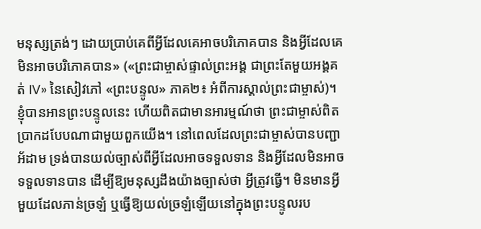មនុស្សត្រង់ៗ ដោយប្រាប់គេពីអ្វីដែលគេអាចបរិភោគបាន និងអ្វីដែលគេមិនអាចបរិភោគបាន» («ព្រះជាម្ចាស់ផ្ទាល់ព្រះអង្គ ជាព្រះតែមួយអង្គគត់ IV» នៃសៀវភៅ «ព្រះបន្ទូល» ភាគ២៖ អំពីការស្គាល់ព្រះជាម្ចាស់)។ ខ្ញុំបានអានព្រះបន្ទូលនេះ ហើយពិតជាមានអារម្មណ៍ថា ព្រះជាម្ចាស់ពិតប្រាកដបែបណាជាមួយពួកយើង។ នៅពេលដែលព្រះជាម្ចាស់បានបញ្ជាអ័ដាម ទ្រង់បានយល់ច្បាស់ពីអ្វីដែលអាចទទួលទាន និងអ្វីដែលមិនអាចទទួលទានបាន ដើម្បីឱ្យមនុស្សដឹងយ៉ាងច្បាស់ថា អ្វីត្រូវធ្វើ។ មិនមានអ្វីមួយដែលភាន់ច្រឡំ ឬធ្វើឱ្យយល់ច្រឡំឡើយនៅក្នុងព្រះបន្ទូលរប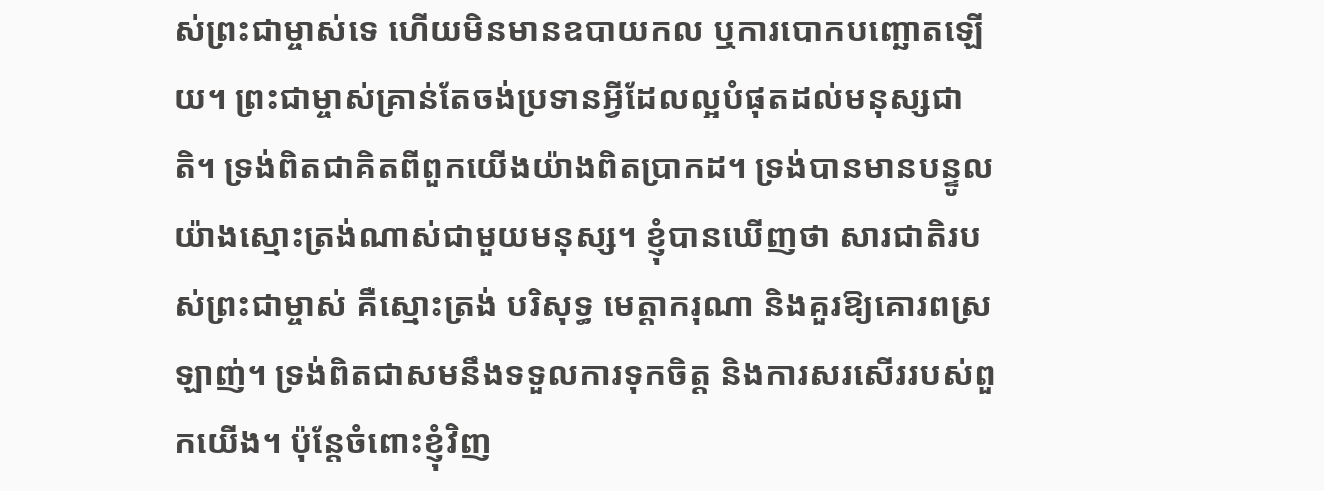ស់ព្រះជាម្ចាស់ទេ ហើយមិនមានឧបាយកល ឬការបោកបញ្ឆោតឡើយ។ ព្រះជាម្ចាស់គ្រាន់តែចង់ប្រទានអ្វីដែលល្អបំផុតដល់មនុស្សជាតិ។ ទ្រង់ពិតជាគិតពីពួកយើងយ៉ាងពិតប្រាកដ។ ទ្រង់បានមានបន្ទូលយ៉ាងស្មោះត្រង់ណាស់ជាមួយមនុស្ស។ ខ្ញុំបានឃើញថា សារជាតិរបស់ព្រះជាម្ចាស់ គឺស្មោះត្រង់ បរិសុទ្ធ មេត្តាករុណា និងគួរឱ្យគោរពស្រឡាញ់។ ទ្រង់ពិតជាសមនឹងទទួលការទុកចិត្ត និងការសរសើររបស់ពួកយើង។ ប៉ុន្តែចំពោះខ្ញុំវិញ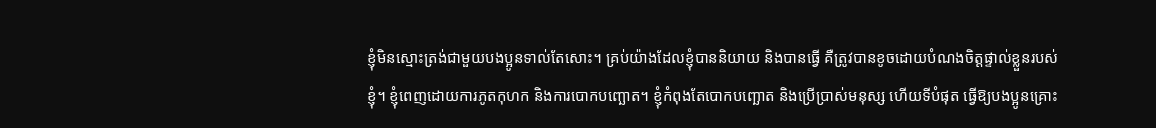ខ្ញុំមិនស្មោះត្រង់ជាមួយបងប្អូនទាល់តែសោះ។ គ្រប់យ៉ាងដែលខ្ញុំបាននិយាយ និងបានធ្វើ គឺត្រូវបានខូចដោយបំណងចិត្តផ្ទាល់ខ្លួនរបស់ខ្ញុំ។ ខ្ញុំពេញដោយការភូតកុហក និងការបោកបញ្ឆោត។ ខ្ញុំកំពុងតែបោកបញ្ឆោត និងប្រើប្រាស់មនុស្ស ហើយទីបំផុត ធ្វើឱ្យបងប្អូនគ្រោះ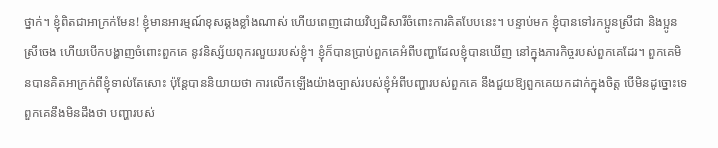ថ្នាក់។ ខ្ញុំពិតជាអាក្រក់មែន! ខ្ញុំមានអារម្មណ៍ខុសឆ្គងខ្លាំងណាស់ ហើយពេញដោយវិប្បដិសារីចំពោះការគិតបែបនេះ។ បន្ទាប់មក ខ្ញុំបានទៅរកប្អូនស្រីជា និងប្អូនស្រីចេង ហើយបើកបង្ហាញចំពោះពួកគេ នូវនិស្ស័យពុករលួយរបស់ខ្ញុំ។ ខ្ញុំក៏បានប្រាប់ពួកគេអំពីបញ្ហាដែលខ្ញុំបានឃើញ នៅក្នុងភារកិច្ចរបស់ពួកគេដែរ។ ពួកគេមិនបានគិតអាក្រក់ពីខ្ញុំទាល់តែសោះ ប៉ុន្តែបាននិយាយថា ការលើកឡើងយ៉ាងច្បាស់របស់ខ្ញុំអំពីបញ្ហារបស់ពួកគេ នឹងជួយឱ្យពួកគេយកដាក់ក្នុងចិត្ត បើមិនដូច្នោះទេ ពួកគេនឹងមិនដឹងថា បញ្ហារបស់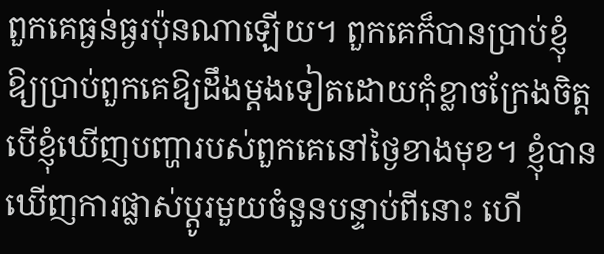ពួកគេធ្ងន់ធ្ងរប៉ុនណាឡើយ។ ពួកគេក៏បានប្រាប់ខ្ញុំឱ្យប្រាប់ពួកគេឱ្យដឹងម្ដងទៀតដោយកុំខ្លាចក្រែងចិត្ត បើខ្ញុំឃើញបញ្ហារបស់ពួកគេនៅថ្ងៃខាងមុខ។ ខ្ញុំបានឃើញការផ្លាស់ប្ដូរមួយចំនួនបន្ទាប់ពីនោះ ហើ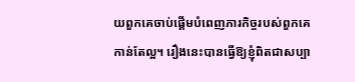យពួកគេចាប់ផ្ដើមបំពេញភារកិច្ចរបស់ពួកគេកាន់តែល្អ។ រឿងនេះបានធ្វើឱ្យខ្ញុំពិតជាសប្បា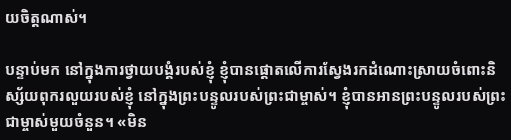យចិត្តណាស់។

បន្ទាប់មក នៅក្នុងការថ្វាយបង្គំរបស់ខ្ញុំ ខ្ញុំបានផ្ដោតលើការស្វែងរកដំណោះស្រាយចំពោះនិស្ស័យពុករលួយរបស់ខ្ញុំ នៅក្នុងព្រះបន្ទូលរបស់ព្រះជាម្ចាស់។ ខ្ញុំបានអានព្រះបន្ទូលរបស់ព្រះជាម្ចាស់មួយចំនួន។ «មិន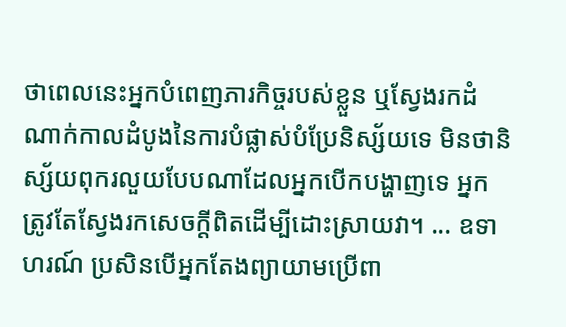ថាពេលនេះអ្នកបំពេញភារកិច្ចរបស់ខ្លួន ឬស្វែងរកដំណាក់កាលដំបូងនៃការបំផ្លាស់បំប្រែនិស្ស័យទេ មិនថានិស្ស័យពុករលួយបែបណាដែលអ្នកបើកបង្ហាញទេ អ្នកត្រូវតែស្វែងរកសេចក្ដីពិតដើម្បីដោះស្រាយវា។ ... ឧទាហរណ៍ ប្រសិនបើអ្នកតែងព្យាយាមប្រើពា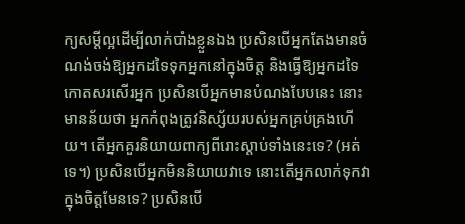ក្យសម្ដីល្អដើម្បីលាក់បាំងខ្លួនឯង ប្រសិនបើអ្នកតែងមានចំណង់ចង់ឱ្យអ្នកដទៃទុកអ្នកនៅក្នុងចិត្ត និងធ្វើឱ្យអ្នកដទៃកោតសរសើរអ្នក ប្រសិនបើអ្នកមានបំណងបែបនេះ នោះមានន័យថា អ្នកកំពុងត្រូវនិស្ស័យរបស់អ្នកគ្រប់គ្រងហើយ។ តើអ្នកគួរនិយាយពាក្យពីរោះស្ដាប់ទាំងនេះទេ? (អត់ទេ។) ប្រសិនបើអ្នកមិននិយាយវាទេ នោះតើអ្នកលាក់ទុកវាក្នុងចិត្តមែនទេ? ប្រសិនបើ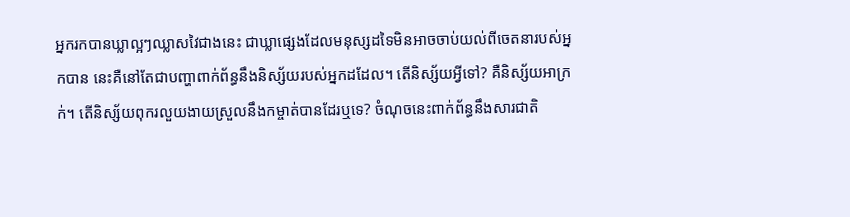អ្នករកបានឃ្លាល្អៗឈ្លាសវៃជាងនេះ ជាឃ្លាផ្សេងដែលមនុស្សដទៃមិនអាចចាប់យល់ពីចេតនារបស់អ្នកបាន នេះគឺនៅតែជាបញ្ហាពាក់ព័ន្ធនឹងនិស្ស័យរបស់អ្នកដដែល។ តើនិស្ស័យអ្វីទៅ? គឺនិស្ស័យអាក្រក់។ តើនិស្ស័យពុករលួយងាយស្រួលនឹងកម្ចាត់បានដែរឬទេ? ចំណុចនេះពាក់ព័ន្ធនឹងសារជាតិ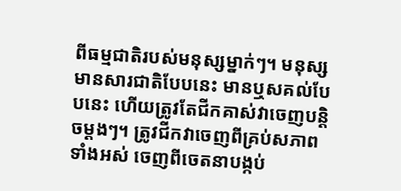ពីធម្មជាតិរបស់មនុស្សម្នាក់ៗ។ មនុស្សមានសារជាតិបែបនេះ មានឬសគល់បែបនេះ ហើយត្រូវតែជីកគាស់វាចេញបន្តិចម្ដងៗ។ ត្រូវជីកវាចេញពីគ្រប់សភាពទាំងអស់ ចេញពីចេតនាបង្កប់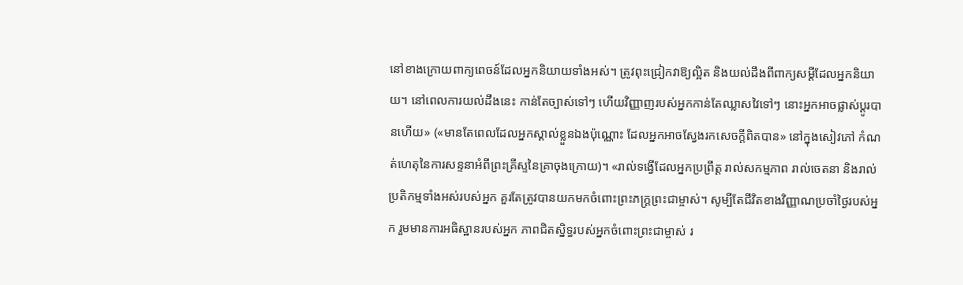នៅខាងក្រោយពាក្យពេចន៍ដែលអ្នកនិយាយទាំងអស់។ ត្រូវពុះជ្រៀកវាឱ្យល្អិត និងយល់ដឹងពីពាក្យសម្ដីដែលអ្នកនិយាយ។ នៅពេលការយល់ដឹងនេះ កាន់តែច្បាស់ទៅៗ ហើយវិញ្ញាញរបស់អ្នកកាន់តែឈ្លាសវៃទៅៗ នោះអ្នកអាចផ្លាស់ប្ដូរបានហើយ» («មានតែពេលដែលអ្នកស្គាល់ខ្លួនឯងប៉ុណ្ណោះ ដែលអ្នកអាចស្វែងរកសេចក្ដីពិតបាន» នៅក្នុងសៀវភៅ កំណត់ហេតុនៃការសន្ទនាអំពីព្រះគ្រីស្ទនៃគ្រាចុងក្រោយ)។ «រាល់ទង្វើដែលអ្នកប្រព្រឹត្ត រាល់សកម្មភាព រាល់ចេតនា និងរាល់ប្រតិកម្មទាំងអស់របស់អ្នក គួរតែត្រូវបានយកមកចំពោះព្រះភក្ត្រព្រះជាម្ចាស់។ សូម្បីតែជីវិតខាងវិញ្ញាណប្រចាំថ្ងៃរបស់អ្នក រួមមានការអធិស្ឋានរបស់អ្នក ភាពជិតស្និទ្ធរបស់អ្នកចំពោះព្រះជាម្ចាស់ រ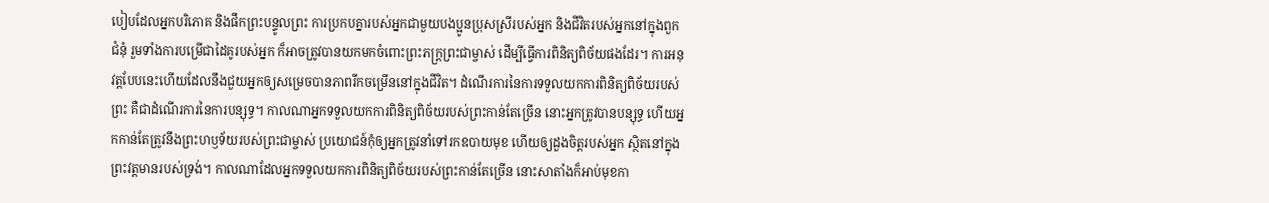បៀបដែលអ្នកបរិភោគ និងផឹកព្រះបន្ទូលព្រះ ការប្រកបគ្នារបស់អ្នកជាមួយបងប្អូនប្រុសស្រីរបស់អ្នក និងជីវិតរបស់អ្នកនៅក្នុងពួកជំនុំ រួមទាំងការបម្រើជាដៃគូរបស់អ្នក ក៏អាចត្រូវបានយកមកចំពោះព្រះភក្ត្រព្រះជាម្ចាស់ ដើម្បីធ្វើការពិនិត្យពិច័យផងដែរ។ ការអនុវត្តបែបនេះហើយដែលនឹងជួយអ្នកឲ្យសម្រេចបានភាពរីកចម្រើននៅក្នុងជីវិត។ ដំណើរការនៃការទទួលយកការពិនិត្យពិច័យរបស់ព្រះ គឺជាដំណើរការនៃការបន្សុទ្ធ។ កាលណាអ្នកទទួលយកការពិនិត្យពិច័យរបស់ព្រះកាន់តែច្រើន នោះអ្នកត្រូវបានបន្សុទ្ធ ហើយអ្នកកាន់តែត្រូវនឹងព្រះហឫទ័យរបស់ព្រះជាម្ចាស់ ប្រយោជន៍កុំឲ្យអ្នកត្រូវនាំទៅរកឧបាយមុខ ហើយឲ្យដួងចិត្តរបស់អ្នក ស្ថិតនៅក្នុងព្រះវត្តមានរបស់ទ្រង់។ កាលណាដែលអ្នកទទួលយកការពិនិត្យពិច័យរបស់ព្រះកាន់តែច្រើន នោះសាតាំងក៏អាប់មុខកា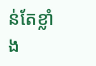ន់តែខ្លាំង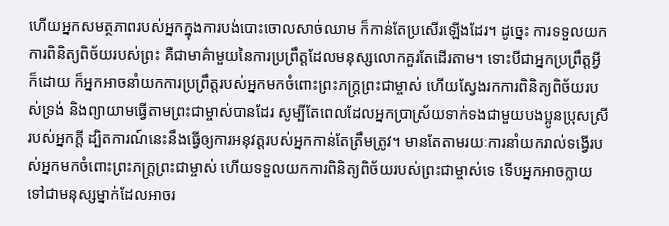ហើយអ្នកសមត្ថភាពរបស់អ្នកក្នុងការបង់បោះចោលសាច់ឈាម ក៏កាន់តែប្រសើរឡើងដែរ។ ដូច្នេះ ការទទួលយកការពិនិត្យពិច័យរបស់ព្រះ គឺជាមាគ៌ាមួយនៃការប្រព្រឹត្តដែលមនុស្សលោកគួរតែដើរតាម។ ទោះបីជាអ្នកប្រព្រឹត្តអ្វីក៏ដោយ ក៏អ្នកអាចនាំយកការប្រព្រឹត្តរបស់អ្នកមកចំពោះព្រះភក្ត្រព្រះជាម្ចាស់ ហើយស្វែងរកការពិនិត្យពិច័យរបស់ទ្រង់ និងព្យាយាមធ្វើតាមព្រះជាម្ចាស់បានដែរ សូម្បីតែពេលដែលអ្នកប្រាស្រ័យទាក់ទងជាមួយបងប្អូនប្រុសស្រីរបស់អ្នកក្ដី ដ្បិតការណ៍នេះនឹងធ្វើឲ្យការអនុវត្តរបស់អ្នកកាន់តែត្រឹមត្រូវ។ មានតែតាមរយៈការនាំយករាល់ទង្វើរបស់អ្នកមកចំពោះព្រះភក្ត្រព្រះជាម្ចាស់ ហើយទទួលយកការពិនិត្យពិច័យរបស់ព្រះជាម្ចាស់ទេ ទើបអ្នកអាចក្លាយទៅជាមនុស្សម្នាក់ដែលអាចរ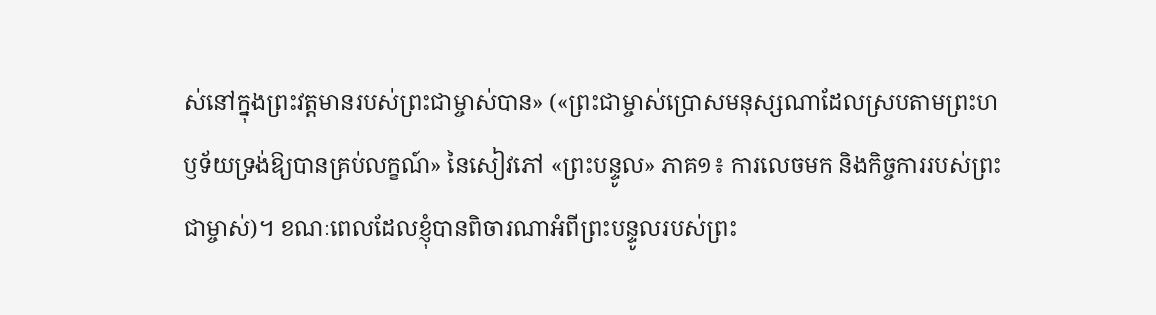ស់នៅក្នុងព្រះវត្តមានរបស់ព្រះជាម្ចាស់បាន» («ព្រះជាម្ចាស់ប្រោសមនុស្សណាដែលស្របតាមព្រះហឫទ័យទ្រង់ឱ្យបានគ្រប់លក្ខណ៍» នៃសៀវភៅ «ព្រះបន្ទូល» ភាគ១៖ ការលេចមក និងកិច្ចការរបស់ព្រះជាម្ចាស់)។ ខណៈពេលដែលខ្ញុំបានពិចារណាអំពីព្រះបន្ទូលរបស់ព្រះ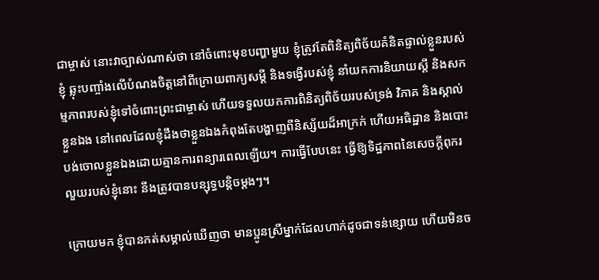ជាម្ចាស់ នោះវាច្បាស់ណាស់ថា នៅចំពោះមុខបញ្ហាមួយ ខ្ញុំត្រូវតែពិនិត្យពិច័យគំនិតផ្ទាល់ខ្លួនរបស់ខ្ញុំ ឆ្លុះបញ្ចាំងលើបំណងចិត្តនៅពីក្រោយពាក្យសម្ដី និងទង្វើរបស់ខ្ញុំ នាំយកការនិយាយស្ដី និងសកម្មភាពរបស់ខ្ញុំទៅចំពោះព្រះជាម្ចាស់ ហើយទទួលយកការពិនិត្យពិច័យរបស់ទ្រង់ វិភាគ និងស្គាល់ខ្លួនឯង នៅពេលដែលខ្ញុំដឹងថាខ្លួនឯងកំពុងតែបង្ហាញពីនិស្ស័យដ៏អាក្រក់ ហើយអធិដ្ឋាន និងបោះបង់ចោលខ្លួនឯងដោយគ្មានការពន្យារពេលឡើយ។ ការធ្វើបែបនេះ ធ្វើឱ្យទិដ្ឋភាពនៃសេចក្ដីពុករលួយរបស់ខ្ញុំនោះ នឹងត្រូវបានបន្សុទ្ធបន្តិចម្ដងៗ។

ក្រោយមក ខ្ញុំបានកត់សម្គាល់ឃើញថា មានប្អូនស្រីម្នាក់ដែលហាក់ដូចជាទន់ខ្សោយ ហើយមិនច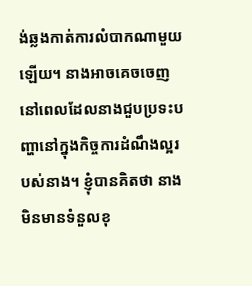ង់ឆ្លងកាត់ការលំបាកណាមួយឡើយ។ នាងអាចគេចចេញ នៅពេលដែលនាងជួបប្រទះបញ្ហានៅក្នុងកិច្ចការដំណឹងល្អរបស់នាង។ ខ្ញុំបានគិតថា នាងមិនមានទំនួលខុ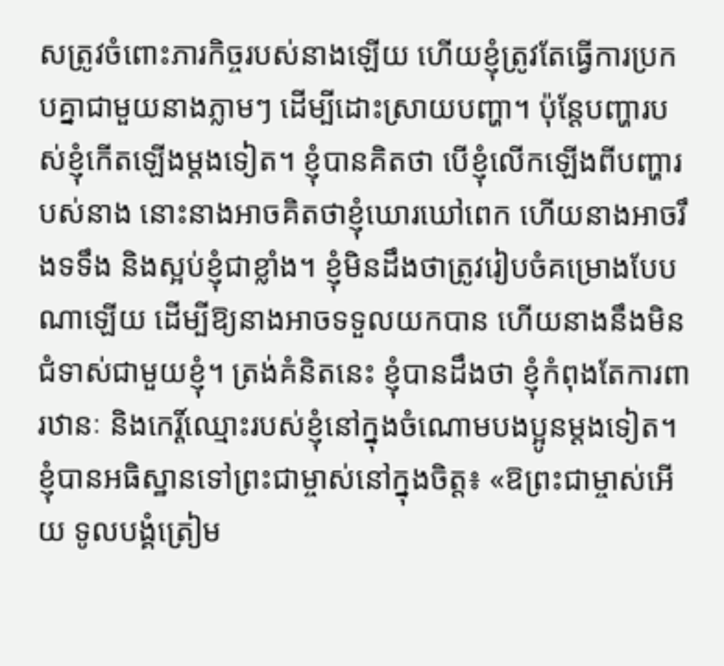សត្រូវចំពោះភារកិច្ចរបស់នាងឡើយ ហើយខ្ញុំត្រូវតែធ្វើការប្រកបគ្នាជាមួយនាងភ្លាមៗ ដើម្បីដោះស្រាយបញ្ហា។ ប៉ុន្តែបញ្ហារបស់ខ្ញុំកើតឡើងម្ដងទៀត។ ខ្ញុំបានគិតថា បើខ្ញុំលើកឡើងពីបញ្ហារបស់នាង នោះនាងអាចគិតថាខ្ញុំឃោរឃៅពេក ហើយនាងអាចរឹងទទឹង និងស្អប់ខ្ញុំជាខ្លាំង។ ខ្ញុំមិនដឹងថាត្រូវរៀបចំគម្រោងបែបណាឡើយ ដើម្បីឱ្យនាងអាចទទួលយកបាន ហើយនាងនឹងមិនជំទាស់ជាមួយខ្ញុំ។ ត្រង់គំនិតនេះ ខ្ញុំបានដឹងថា ខ្ញុំកំពុងតែការពារឋានៈ និងកេរ្ដិ៍ឈ្មោះរបស់ខ្ញុំនៅក្នុងចំណោមបងប្អូនម្ដងទៀត។ ខ្ញុំបានអធិស្ឋានទៅព្រះជាម្ចាស់នៅក្នុងចិត្ត៖ «ឱព្រះជាម្ចាស់អើយ ទូលបង្គំត្រៀម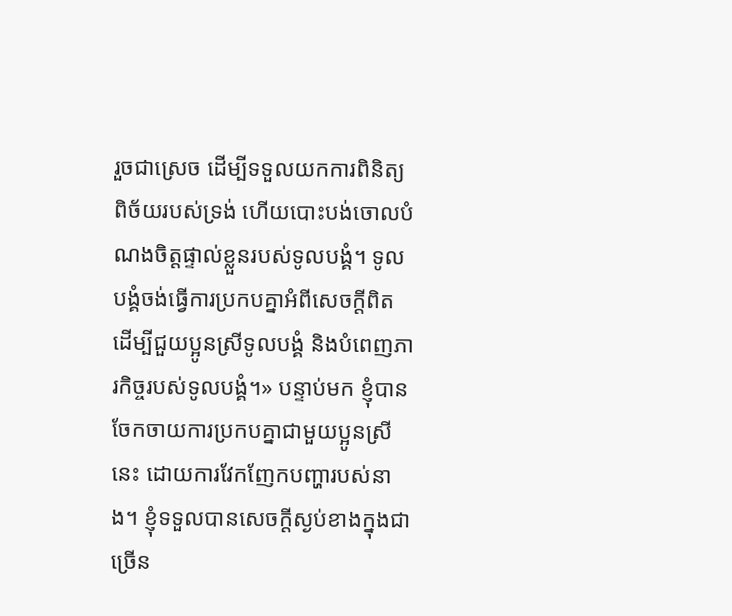រួចជាស្រេច ដើម្បីទទួលយកការពិនិត្យពិច័យរបស់ទ្រង់ ហើយបោះបង់ចោលបំណងចិត្តផ្ទាល់ខ្លួនរបស់ទូលបង្គំ។ ទូលបង្គំចង់ធ្វើការប្រកបគ្នាអំពីសេចក្ដីពិត ដើម្បីជួយប្អូនស្រីទូលបង្គំ និងបំពេញភារកិច្ចរបស់ទូលបង្គំ។» បន្ទាប់មក ខ្ញុំបានចែកចាយការប្រកបគ្នាជាមួយប្អូនស្រីនេះ ដោយការវែកញែកបញ្ហារបស់នាង។ ខ្ញុំទទួលបានសេចក្ដីស្ងប់ខាងក្នុងជាច្រើន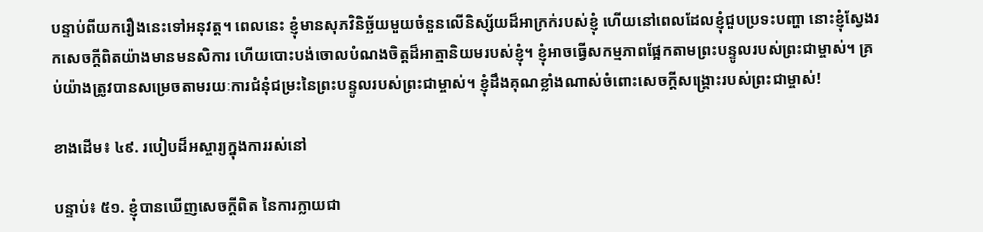បន្ទាប់ពីយករឿងនេះទៅអនុវត្ត។ ពេលនេះ ខ្ញុំមានសុភវិនិច្ឆ័យមួយចំនួនលើនិស្ស័យដ៏អាក្រក់របស់ខ្ញុំ ហើយនៅពេលដែលខ្ញុំជួបប្រទះបញ្ហា នោះខ្ញុំស្វែងរកសេចក្ដីពិតយ៉ាងមានមនសិការ ហើយបោះបង់ចោលបំណងចិត្តដ៏អាត្មានិយមរបស់ខ្ញុំ។ ខ្ញុំអាចធ្វើសកម្មភាពផ្អែកតាមព្រះបន្ទូលរបស់ព្រះជាម្ចាស់។ គ្រប់យ៉ាងត្រូវបានសម្រេចតាមរយៈការជំនុំជម្រះនៃព្រះបន្ទូលរបស់ព្រះជាម្ចាស់។ ខ្ញុំដឹងគុណខ្លាំងណាស់ចំពោះសេចក្ដីសង្គ្រោះរបស់ព្រះជាម្ចាស់!

ខាងដើម៖ ៤៩. របៀបដ៏អស្ចារ្យក្នុងការរស់នៅ

បន្ទាប់៖ ៥១. ខ្ញុំបានឃើញសេចក្ដីពិត នៃការក្លាយជា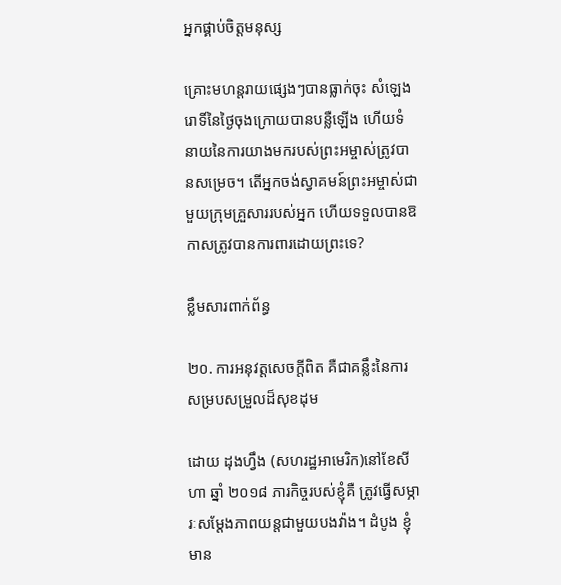អ្នកផ្គាប់ចិត្តមនុស្ស

គ្រោះមហន្តរាយផ្សេងៗបានធ្លាក់ចុះ សំឡេងរោទិ៍នៃថ្ងៃចុងក្រោយបានបន្លឺឡើង ហើយទំនាយនៃការយាងមករបស់ព្រះអម្ចាស់ត្រូវបានសម្រេច។ តើអ្នកចង់ស្វាគមន៍ព្រះអម្ចាស់ជាមួយក្រុមគ្រួសាររបស់អ្នក ហើយទទួលបានឱកាសត្រូវបានការពារដោយព្រះទេ?

ខ្លឹមសារពាក់ព័ន្ធ

២០. ការអនុវត្តសេចក្ដីពិត គឺជាគន្លឹះនៃការសម្របសម្រួលដ៏សុខដុម

ដោយ ដុងហ្វឹង (សហរដ្ឋអាមេរិក)នៅខែសីហា ឆ្នាំ ២០១៨ ភារកិច្ចរបស់ខ្ញុំគឺ ត្រូវធ្វើសម្ភារៈសម្ដែងភាពយន្តជាមួយបងវ៉ាង។ ដំបូង ខ្ញុំមាន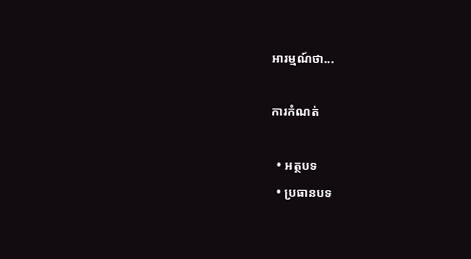អារម្មណ៍ថា...

ការកំណត់

  • អត្ថបទ
  • ប្រធានបទ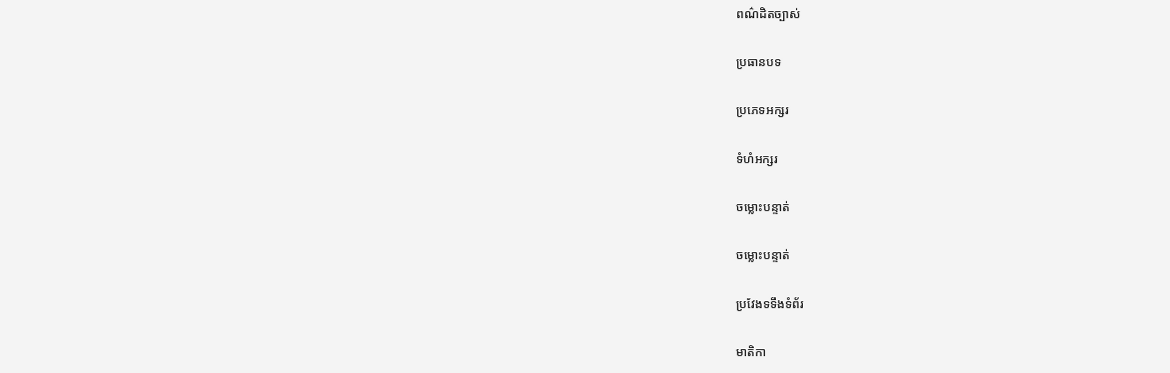ពណ៌ដិតច្បាស់

ប្រធានបទ

ប្រភេទអក្សរ

ទំហំអក្សរ

ចម្លោះបន្ទាត់

ចម្លោះបន្ទាត់

ប្រវែងទទឹងទំព័រ

មាតិកា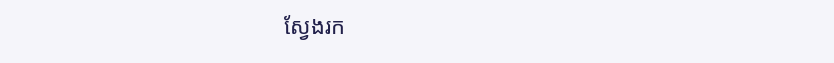ស្វែងរក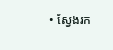• ស្វែងរក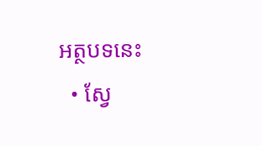អត្ថបទនេះ
  • ស្វែ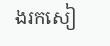ងរកសៀ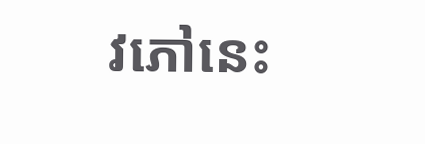វភៅនេះ